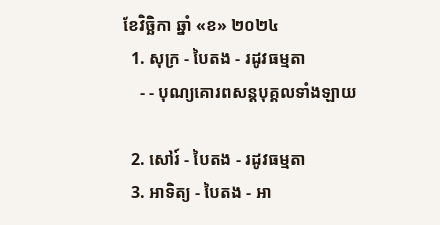ខែវិច្ឆិកា ឆ្នាំ «ខ» ២០២៤
  1. សុក្រ - បៃតង - រដូវធម្មតា
    - - បុណ្យគោរពសន្ដបុគ្គលទាំងឡាយ

  2. សៅរ៍ - បៃតង - រដូវធម្មតា
  3. អាទិត្យ - បៃតង - អា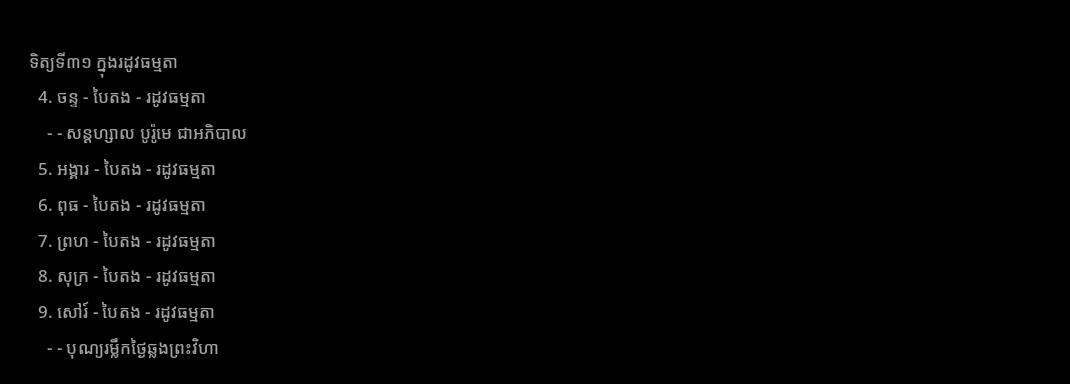ទិត្យទី៣១ ក្នុងរដូវធម្មតា
  4. ចន្ទ - បៃតង - រដូវធម្មតា
    - - សន្ដហ្សាល បូរ៉ូមេ ជាអភិបាល
  5. អង្គារ - បៃតង - រដូវធម្មតា
  6. ពុធ - បៃតង - រដូវធម្មតា
  7. ព្រហ - បៃតង - រដូវធម្មតា
  8. សុក្រ - បៃតង - រដូវធម្មតា
  9. សៅរ៍ - បៃតង - រដូវធម្មតា
    - - បុណ្យរម្លឹកថ្ងៃឆ្លងព្រះវិហា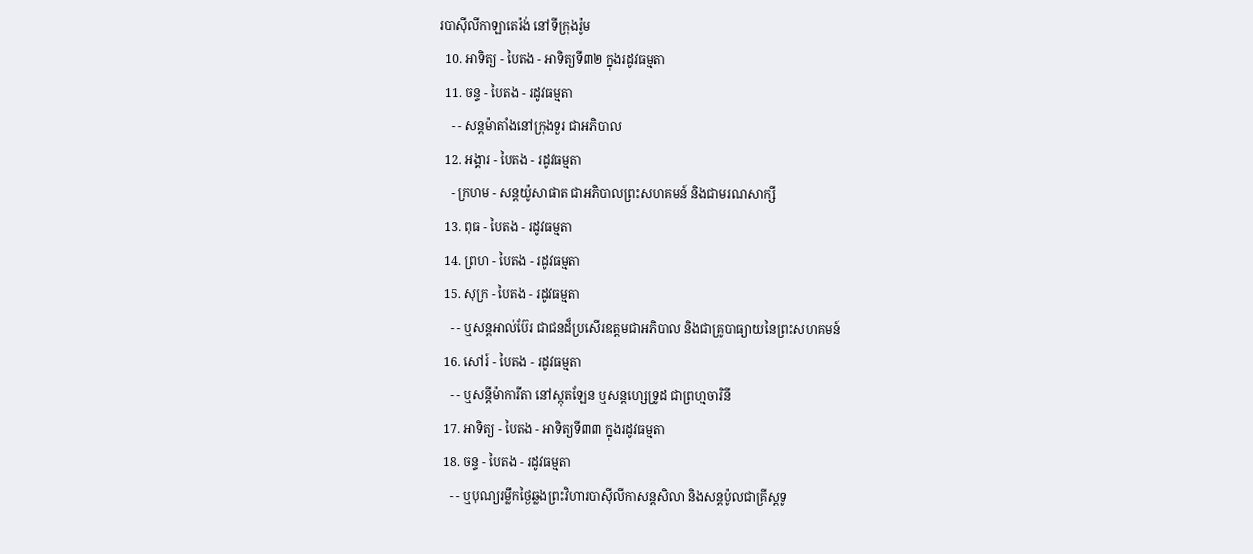របាស៊ីលីកាឡាតេរ៉ង់ នៅទីក្រុងរ៉ូម
  10. អាទិត្យ - បៃតង - អាទិត្យទី៣២ ក្នុងរដូវធម្មតា
  11. ចន្ទ - បៃតង - រដូវធម្មតា
    - - សន្ដម៉ាតាំងនៅក្រុងទួរ ជាអភិបាល
  12. អង្គារ - បៃតង - រដូវធម្មតា
    - ក្រហម - សន្ដយ៉ូសាផាត ជាអភិបាលព្រះសហគមន៍ និងជាមរណសាក្សី
  13. ពុធ - បៃតង - រដូវធម្មតា
  14. ព្រហ - បៃតង - រដូវធម្មតា
  15. សុក្រ - បៃតង - រដូវធម្មតា
    - - ឬសន្ដអាល់ប៊ែរ ជាជនដ៏ប្រសើរឧត្ដមជាអភិបាល និងជាគ្រូបាធ្យាយនៃព្រះសហគមន៍
  16. សៅរ៍ - បៃតង - រដូវធម្មតា
    - - ឬសន្ដីម៉ាការីតា នៅស្កុតឡែន ឬសន្ដហ្សេទ្រូដ ជាព្រហ្មចារិនី
  17. អាទិត្យ - បៃតង - អាទិត្យទី៣៣ ក្នុងរដូវធម្មតា
  18. ចន្ទ - បៃតង - រដូវធម្មតា
    - - ឬបុណ្យរម្លឹកថ្ងៃឆ្លងព្រះវិហារបាស៊ីលីកាសន្ដសិលា និងសន្ដប៉ូលជាគ្រីស្ដទូ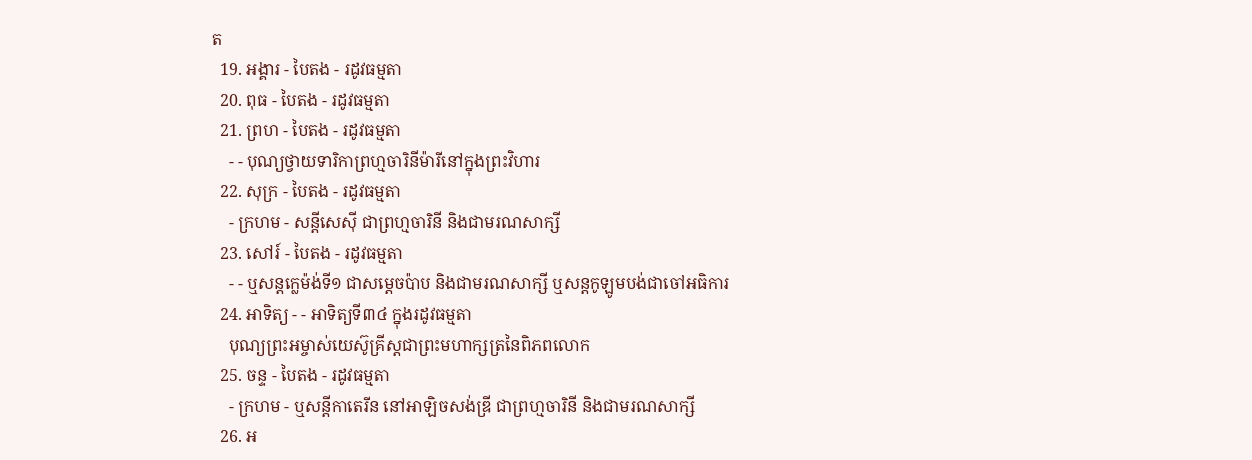ត
  19. អង្គារ - បៃតង - រដូវធម្មតា
  20. ពុធ - បៃតង - រដូវធម្មតា
  21. ព្រហ - បៃតង - រដូវធម្មតា
    - - បុណ្យថ្វាយទារិកាព្រហ្មចារិនីម៉ារីនៅក្នុងព្រះវិហារ
  22. សុក្រ - បៃតង - រដូវធម្មតា
    - ក្រហម - សន្ដីសេស៊ី ជាព្រហ្មចារិនី និងជាមរណសាក្សី
  23. សៅរ៍ - បៃតង - រដូវធម្មតា
    - - ឬសន្ដក្លេម៉ង់ទី១ ជាសម្ដេចប៉ាប និងជាមរណសាក្សី ឬសន្ដកូឡូមបង់ជាចៅអធិការ
  24. អាទិត្យ - - អាទិត្យទី៣៤ ក្នុងរដូវធម្មតា
    បុណ្យព្រះអម្ចាស់យេស៊ូគ្រីស្ដជាព្រះមហាក្សត្រនៃពិភពលោក
  25. ចន្ទ - បៃតង - រដូវធម្មតា
    - ក្រហម - ឬសន្ដីកាតេរីន នៅអាឡិចសង់ឌ្រី ជាព្រហ្មចារិនី និងជាមរណសាក្សី
  26. អ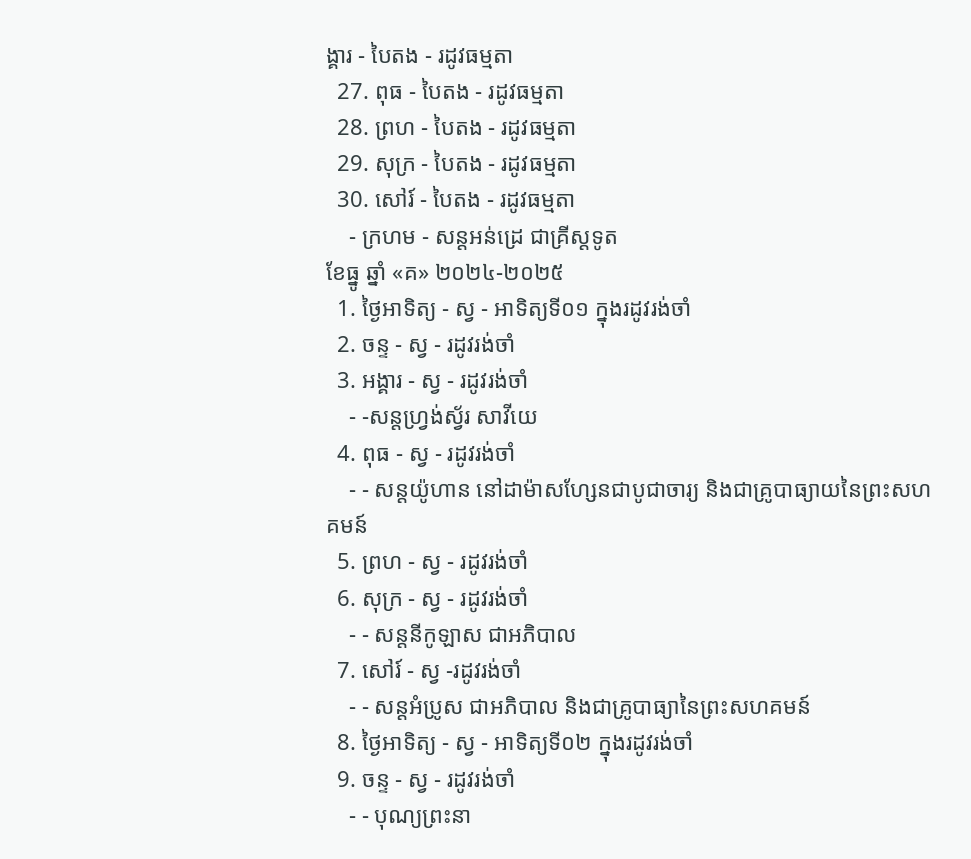ង្គារ - បៃតង - រដូវធម្មតា
  27. ពុធ - បៃតង - រដូវធម្មតា
  28. ព្រហ - បៃតង - រដូវធម្មតា
  29. សុក្រ - បៃតង - រដូវធម្មតា
  30. សៅរ៍ - បៃតង - រដូវធម្មតា
    - ក្រហម - សន្ដអន់ដ្រេ ជាគ្រីស្ដទូត
ខែធ្នូ ឆ្នាំ «គ» ២០២៤-២០២៥
  1. ថ្ងៃអាទិត្យ - ស្វ - អាទិត្យទី០១ ក្នុងរដូវរង់ចាំ
  2. ចន្ទ - ស្វ - រដូវរង់ចាំ
  3. អង្គារ - ស្វ - រដូវរង់ចាំ
    - -សន្ដហ្វ្រង់ស្វ័រ សាវីយេ
  4. ពុធ - ស្វ - រដូវរង់ចាំ
    - - សន្ដយ៉ូហាន នៅដាម៉ាសហ្សែនជាបូជាចារ្យ និងជាគ្រូបាធ្យាយនៃព្រះសហគមន៍
  5. ព្រហ - ស្វ - រដូវរង់ចាំ
  6. សុក្រ - ស្វ - រដូវរង់ចាំ
    - - សន្ដនីកូឡាស ជាអភិបាល
  7. សៅរ៍ - ស្វ -រដូវរង់ចាំ
    - - សន្ដអំប្រូស ជាអភិបាល និងជាគ្រូបាធ្យានៃព្រះសហគមន៍
  8. ថ្ងៃអាទិត្យ - ស្វ - អាទិត្យទី០២ ក្នុងរដូវរង់ចាំ
  9. ចន្ទ - ស្វ - រដូវរង់ចាំ
    - - បុណ្យព្រះនា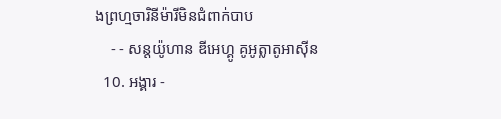ងព្រហ្មចារិនីម៉ារីមិនជំពាក់បាប
    - - សន្ដយ៉ូហាន ឌីអេហ្គូ គូអូត្លាតូអាស៊ីន
  10. អង្គារ -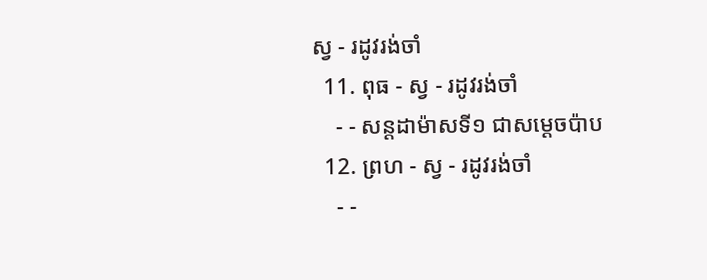ស្វ - រដូវរង់ចាំ
  11. ពុធ - ស្វ - រដូវរង់ចាំ
    - - សន្ដដាម៉ាសទី១ ជាសម្ដេចប៉ាប
  12. ព្រហ - ស្វ - រដូវរង់ចាំ
    - -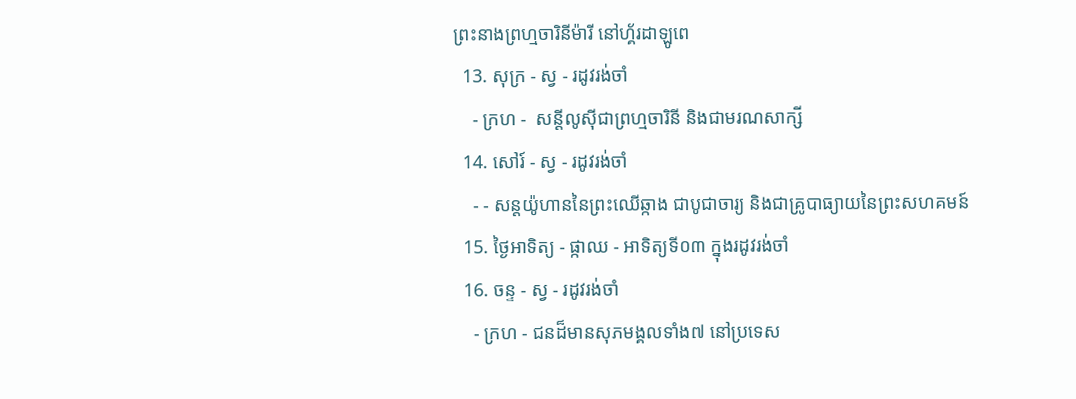ព្រះនាងព្រហ្មចារិនីម៉ារី នៅហ្គ័រដាឡូពេ
  13. សុក្រ - ស្វ - រដូវរង់ចាំ
    - ក្រហ -  សន្ដីលូស៊ីជាព្រហ្មចារិនី និងជាមរណសាក្សី
  14. សៅរ៍ - ស្វ - រដូវរង់ចាំ
    - - សន្ដយ៉ូហាននៃព្រះឈើឆ្កាង ជាបូជាចារ្យ និងជាគ្រូបាធ្យាយនៃព្រះសហគមន៍
  15. ថ្ងៃអាទិត្យ - ផ្កាឈ - អាទិត្យទី០៣ ក្នុងរដូវរង់ចាំ
  16. ចន្ទ - ស្វ - រដូវរង់ចាំ
    - ក្រហ - ជនដ៏មានសុភមង្គលទាំង៧ នៅប្រទេស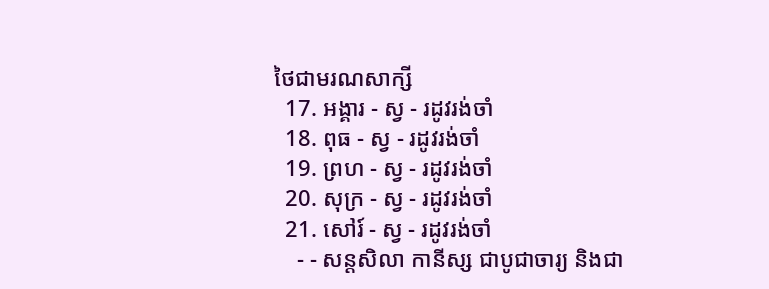ថៃជាមរណសាក្សី
  17. អង្គារ - ស្វ - រដូវរង់ចាំ
  18. ពុធ - ស្វ - រដូវរង់ចាំ
  19. ព្រហ - ស្វ - រដូវរង់ចាំ
  20. សុក្រ - ស្វ - រដូវរង់ចាំ
  21. សៅរ៍ - ស្វ - រដូវរង់ចាំ
    - - សន្ដសិលា កានីស្ស ជាបូជាចារ្យ និងជា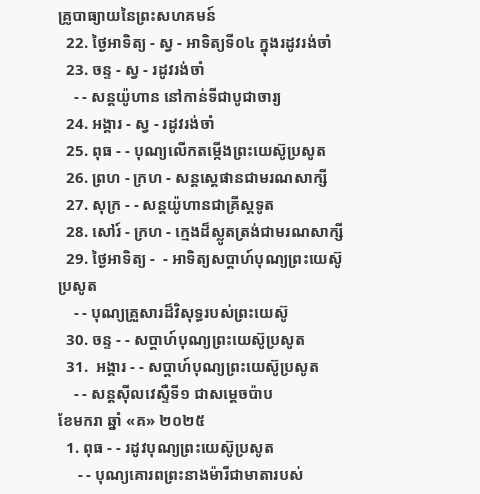គ្រូបាធ្យាយនៃព្រះសហគមន៍
  22. ថ្ងៃអាទិត្យ - ស្វ - អាទិត្យទី០៤ ក្នុងរដូវរង់ចាំ
  23. ចន្ទ - ស្វ - រដូវរង់ចាំ
    - - សន្ដយ៉ូហាន នៅកាន់ទីជាបូជាចារ្យ
  24. អង្គារ - ស្វ - រដូវរង់ចាំ
  25. ពុធ - - បុណ្យលើកតម្កើងព្រះយេស៊ូប្រសូត
  26. ព្រហ - ក្រហ - សន្តស្តេផានជាមរណសាក្សី
  27. សុក្រ - - សន្តយ៉ូហានជាគ្រីស្តទូត
  28. សៅរ៍ - ក្រហ - ក្មេងដ៏ស្លូតត្រង់ជាមរណសាក្សី
  29. ថ្ងៃអាទិត្យ -  - អាទិត្យសប្ដាហ៍បុណ្យព្រះយេស៊ូប្រសូត
    - - បុណ្យគ្រួសារដ៏វិសុទ្ធរបស់ព្រះយេស៊ូ
  30. ចន្ទ - - សប្ដាហ៍បុណ្យព្រះយេស៊ូប្រសូត
  31.  អង្គារ - - សប្ដាហ៍បុណ្យព្រះយេស៊ូប្រសូត
    - - សន្ដស៊ីលវេស្ទឺទី១ ជាសម្ដេចប៉ាប
ខែមករា ឆ្នាំ «គ» ២០២៥
  1. ពុធ - - រដូវបុណ្យព្រះយេស៊ូប្រសូត
     - - បុណ្យគោរពព្រះនាងម៉ារីជាមាតារបស់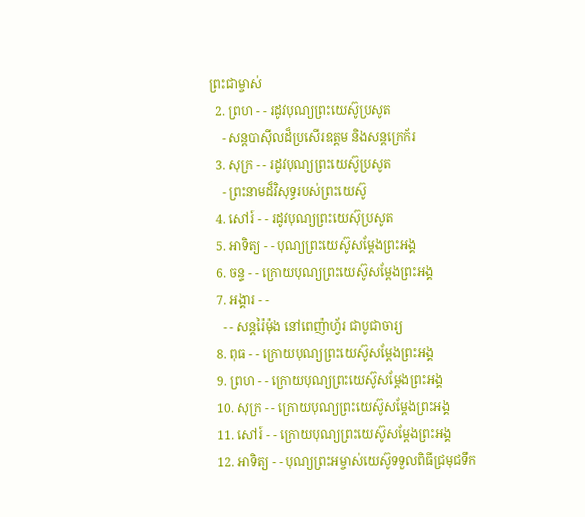ព្រះជាម្ចាស់
  2. ព្រហ - - រដូវបុណ្យព្រះយេស៊ូប្រសូត
    - សន្ដបាស៊ីលដ៏ប្រសើរឧត្ដម និងសន្ដក្រេក័រ
  3. សុក្រ - - រដូវបុណ្យព្រះយេស៊ូប្រសូត
    - ព្រះនាមដ៏វិសុទ្ធរបស់ព្រះយេស៊ូ
  4. សៅរ៍ - - រដូវបុណ្យព្រះយេស៊ុប្រសូត
  5. អាទិត្យ - - បុណ្យព្រះយេស៊ូសម្ដែងព្រះអង្គ
  6. ចន្ទ - - ក្រោយបុណ្យព្រះយេស៊ូសម្ដែងព្រះអង្គ
  7. អង្គារ - -
    - - សន្ដរ៉ៃម៉ុង នៅពេញ៉ាហ្វ័រ ជាបូជាចារ្យ
  8. ពុធ - - ក្រោយបុណ្យព្រះយេស៊ូសម្ដែងព្រះអង្គ
  9. ព្រហ - - ក្រោយបុណ្យព្រះយេស៊ូសម្ដែងព្រះអង្គ
  10. សុក្រ - - ក្រោយបុណ្យព្រះយេស៊ូសម្ដែងព្រះអង្គ
  11. សៅរ៍ - - ក្រោយបុណ្យព្រះយេស៊ូសម្ដែងព្រះអង្គ
  12. អាទិត្យ - - បុណ្យព្រះអម្ចាស់យេស៊ូទទួលពិធីជ្រមុជទឹក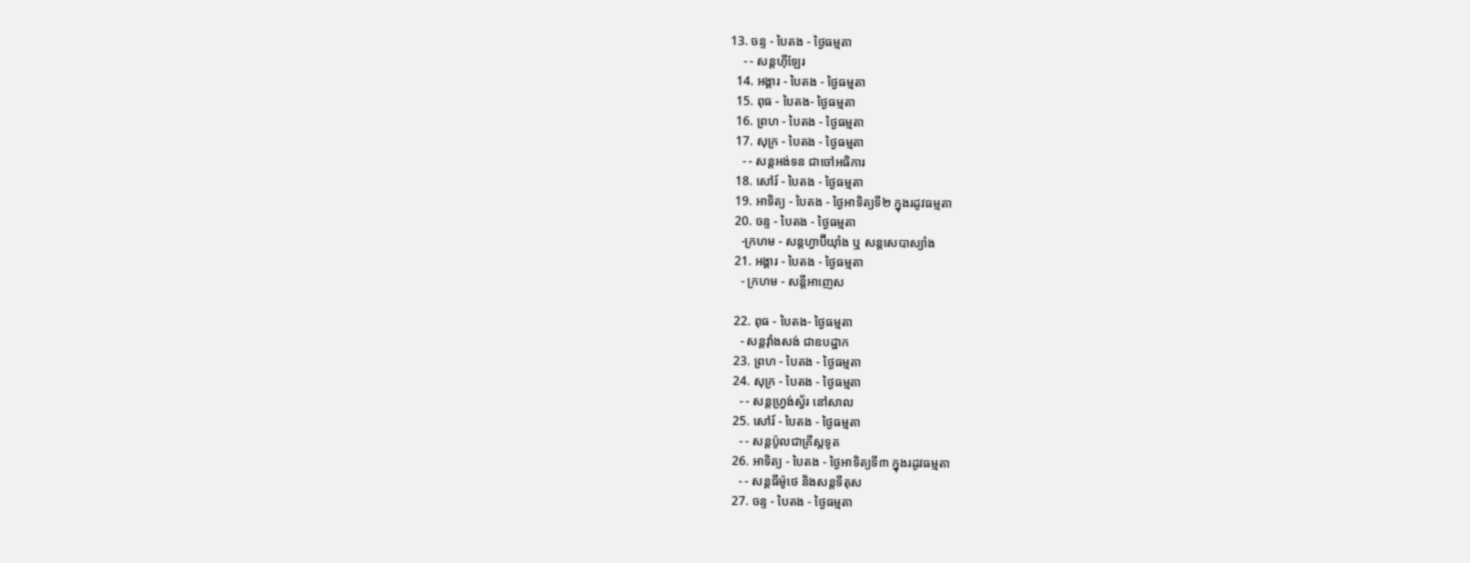13. ចន្ទ - បៃតង - ថ្ងៃធម្មតា
    - - សន្ដហ៊ីឡែរ
  14. អង្គារ - បៃតង - ថ្ងៃធម្មតា
  15. ពុធ - បៃតង- ថ្ងៃធម្មតា
  16. ព្រហ - បៃតង - ថ្ងៃធម្មតា
  17. សុក្រ - បៃតង - ថ្ងៃធម្មតា
    - - សន្ដអង់ទន ជាចៅអធិការ
  18. សៅរ៍ - បៃតង - ថ្ងៃធម្មតា
  19. អាទិត្យ - បៃតង - ថ្ងៃអាទិត្យទី២ ក្នុងរដូវធម្មតា
  20. ចន្ទ - បៃតង - ថ្ងៃធម្មតា
    -ក្រហម - សន្ដហ្វាប៊ីយ៉ាំង ឬ សន្ដសេបាស្យាំង
  21. អង្គារ - បៃតង - ថ្ងៃធម្មតា
    - ក្រហម - សន្ដីអាញេស

  22. ពុធ - បៃតង- ថ្ងៃធម្មតា
    - សន្ដវ៉ាំងសង់ ជាឧបដ្ឋាក
  23. ព្រហ - បៃតង - ថ្ងៃធម្មតា
  24. សុក្រ - បៃតង - ថ្ងៃធម្មតា
    - - សន្ដហ្វ្រង់ស្វ័រ នៅសាល
  25. សៅរ៍ - បៃតង - ថ្ងៃធម្មតា
    - - សន្ដប៉ូលជាគ្រីស្ដទូត
  26. អាទិត្យ - បៃតង - ថ្ងៃអាទិត្យទី៣ ក្នុងរដូវធម្មតា
    - - សន្ដធីម៉ូថេ និងសន្ដទីតុស
  27. ចន្ទ - បៃតង - ថ្ងៃធម្មតា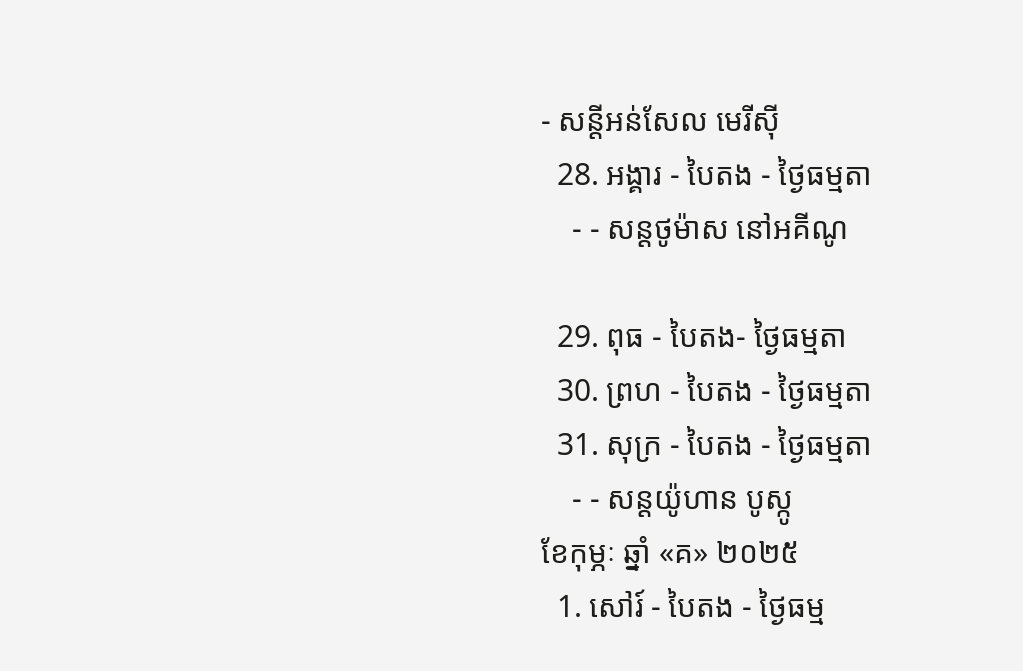- សន្ដីអន់សែល មេរីស៊ី
  28. អង្គារ - បៃតង - ថ្ងៃធម្មតា
    - - សន្ដថូម៉ាស នៅអគីណូ

  29. ពុធ - បៃតង- ថ្ងៃធម្មតា
  30. ព្រហ - បៃតង - ថ្ងៃធម្មតា
  31. សុក្រ - បៃតង - ថ្ងៃធម្មតា
    - - សន្ដយ៉ូហាន បូស្កូ
ខែកុម្ភៈ ឆ្នាំ «គ» ២០២៥
  1. សៅរ៍ - បៃតង - ថ្ងៃធម្ម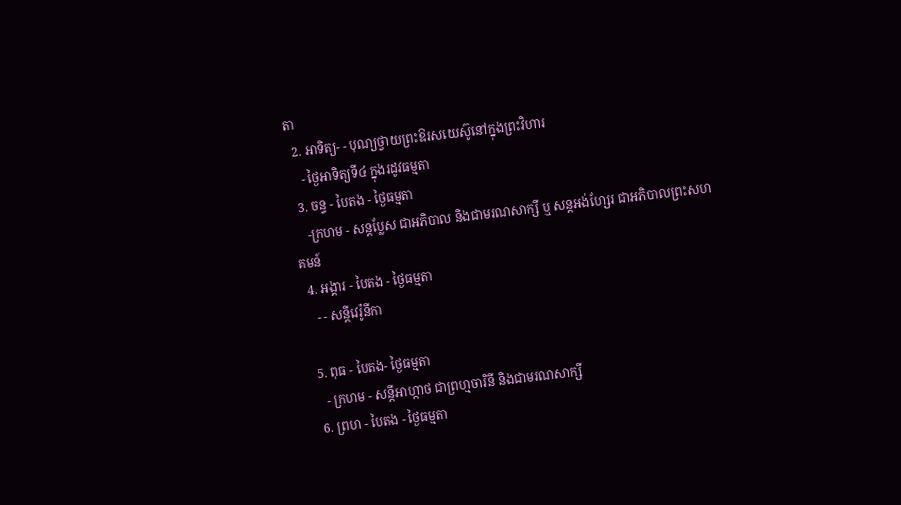តា
  2. អាទិត្យ- - បុណ្យថ្វាយព្រះឱរសយេស៊ូនៅក្នុងព្រះវិហារ
    - ថ្ងៃអាទិត្យទី៤ ក្នុងរដូវធម្មតា
  3. ចន្ទ - បៃតង - ថ្ងៃធម្មតា
    -ក្រហម - សន្ដប្លែស ជាអភិបាល និងជាមរណសាក្សី ឬ សន្ដអង់ហ្សែរ ជាអភិបាលព្រះសហគមន៍
  4. អង្គារ - បៃតង - ថ្ងៃធម្មតា
    - - សន្ដីវេរ៉ូនីកា

  5. ពុធ - បៃតង- ថ្ងៃធម្មតា
    - ក្រហម - សន្ដីអាហ្កាថ ជាព្រហ្មចារិនី និងជាមរណសាក្សី
  6. ព្រហ - បៃតង - ថ្ងៃធម្មតា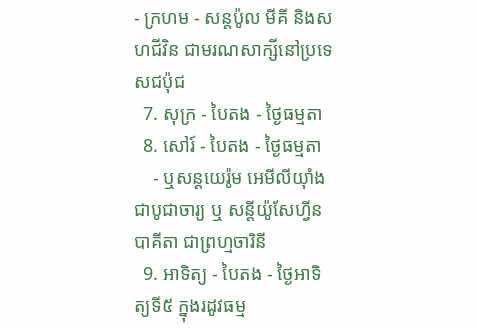- ក្រហម - សន្ដប៉ូល មីគី និងសហជីវិន ជាមរណសាក្សីនៅប្រទេសជប៉ុជ
  7. សុក្រ - បៃតង - ថ្ងៃធម្មតា
  8. សៅរ៍ - បៃតង - ថ្ងៃធម្មតា
    - ឬសន្ដយេរ៉ូម អេមីលីយ៉ាំងជាបូជាចារ្យ ឬ សន្ដីយ៉ូសែហ្វីន បាគីតា ជាព្រហ្មចារិនី
  9. អាទិត្យ - បៃតង - ថ្ងៃអាទិត្យទី៥ ក្នុងរដូវធម្ម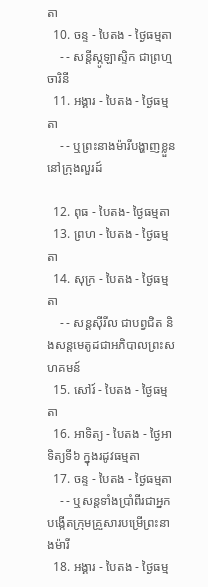តា
  10. ចន្ទ - បៃតង - ថ្ងៃធម្មតា
    - - សន្ដីស្កូឡាស្ទិក ជាព្រហ្មចារិនី
  11. អង្គារ - បៃតង - ថ្ងៃធម្មតា
    - - ឬព្រះនាងម៉ារីបង្ហាញខ្លួននៅក្រុងលួរដ៍

  12. ពុធ - បៃតង- ថ្ងៃធម្មតា
  13. ព្រហ - បៃតង - ថ្ងៃធម្មតា
  14. សុក្រ - បៃតង - ថ្ងៃធម្មតា
    - - សន្ដស៊ីរីល ជាបព្វជិត និងសន្ដមេតូដជាអភិបាលព្រះសហគមន៍
  15. សៅរ៍ - បៃតង - ថ្ងៃធម្មតា
  16. អាទិត្យ - បៃតង - ថ្ងៃអាទិត្យទី៦ ក្នុងរដូវធម្មតា
  17. ចន្ទ - បៃតង - ថ្ងៃធម្មតា
    - - ឬសន្ដទាំងប្រាំពីរជាអ្នកបង្កើតក្រុមគ្រួសារបម្រើព្រះនាងម៉ារី
  18. អង្គារ - បៃតង - ថ្ងៃធម្ម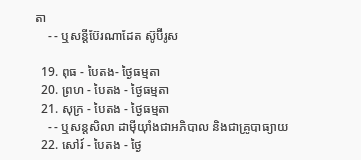តា
    - - ឬសន្ដីប៊ែរណាដែត ស៊ូប៊ីរូស

  19. ពុធ - បៃតង- ថ្ងៃធម្មតា
  20. ព្រហ - បៃតង - ថ្ងៃធម្មតា
  21. សុក្រ - បៃតង - ថ្ងៃធម្មតា
    - - ឬសន្ដសិលា ដាម៉ីយ៉ាំងជាអភិបាល និងជាគ្រូបាធ្យាយ
  22. សៅរ៍ - បៃតង - ថ្ងៃ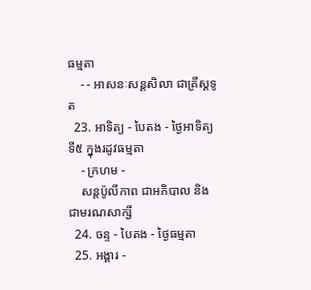ធម្មតា
    - - អាសនៈសន្ដសិលា ជាគ្រីស្ដទូត
  23. អាទិត្យ - បៃតង - ថ្ងៃអាទិត្យទី៥ ក្នុងរដូវធម្មតា
    - ក្រហម -
    សន្ដប៉ូលីកាព ជាអភិបាល និងជាមរណសាក្សី
  24. ចន្ទ - បៃតង - ថ្ងៃធម្មតា
  25. អង្គារ -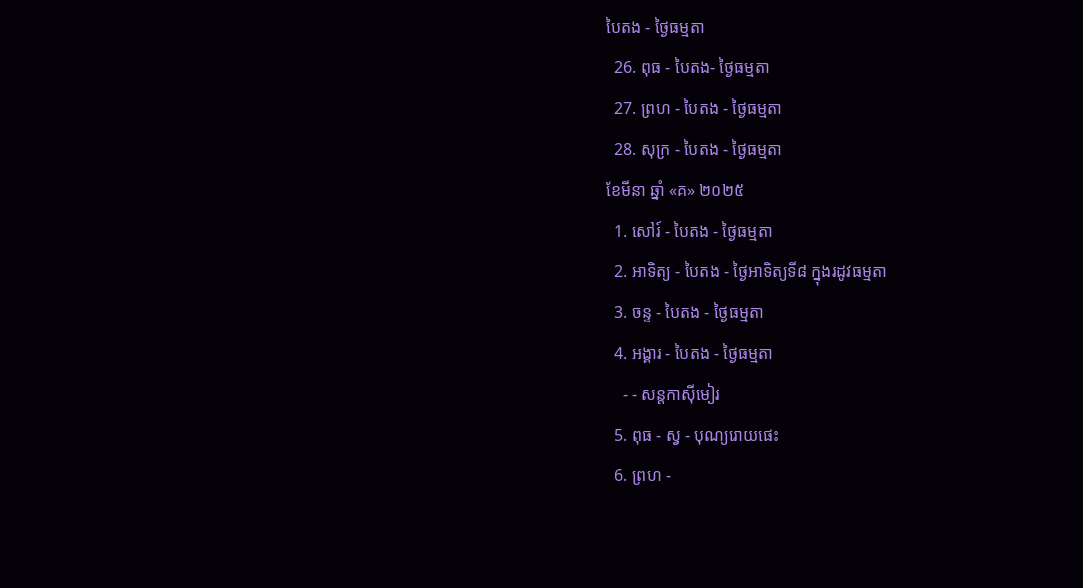បៃតង - ថ្ងៃធម្មតា
  26. ពុធ - បៃតង- ថ្ងៃធម្មតា
  27. ព្រហ - បៃតង - ថ្ងៃធម្មតា
  28. សុក្រ - បៃតង - ថ្ងៃធម្មតា
ខែមីនា ឆ្នាំ «គ» ២០២៥
  1. សៅរ៍ - បៃតង - ថ្ងៃធម្មតា
  2. អាទិត្យ - បៃតង - ថ្ងៃអាទិត្យទី៨ ក្នុងរដូវធម្មតា
  3. ចន្ទ - បៃតង - ថ្ងៃធម្មតា
  4. អង្គារ - បៃតង - ថ្ងៃធម្មតា
    - - សន្ដកាស៊ីមៀរ
  5. ពុធ - ស្វ - បុណ្យរោយផេះ
  6. ព្រហ -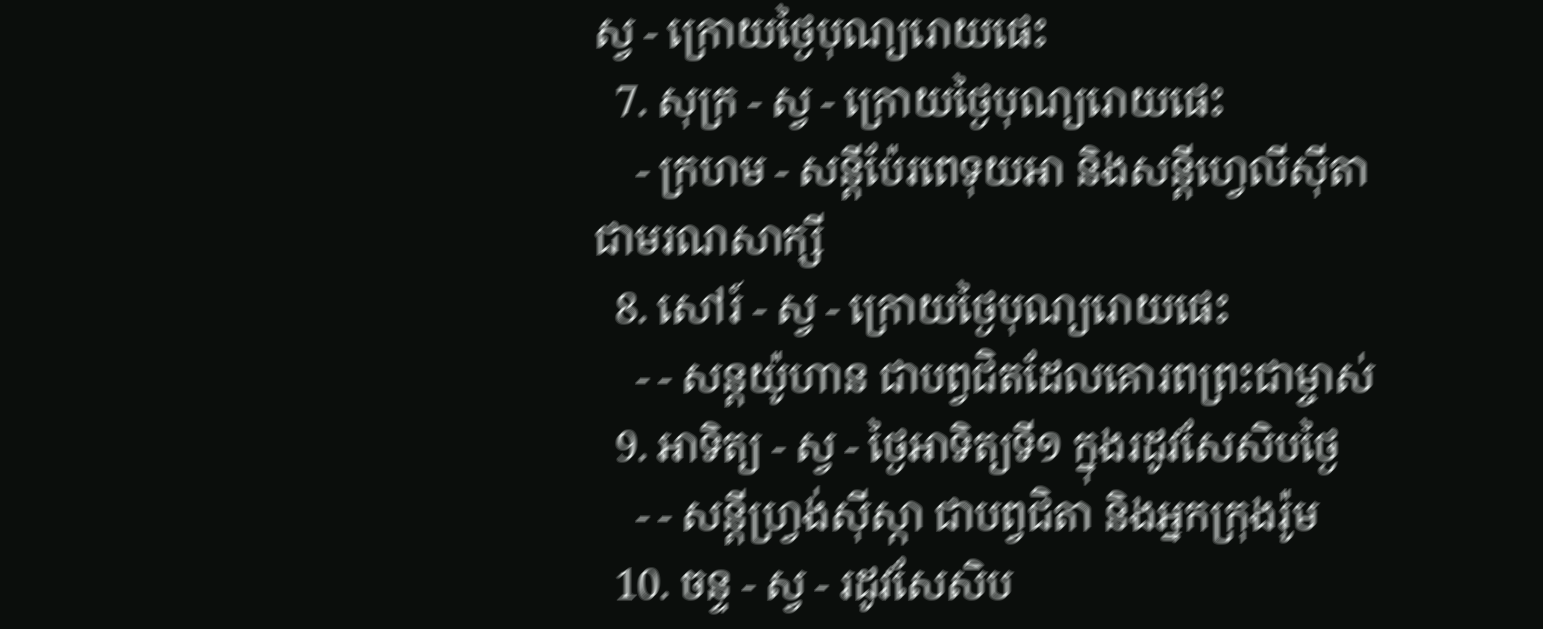ស្វ - ក្រោយថ្ងៃបុណ្យរោយផេះ
  7. សុក្រ - ស្វ - ក្រោយថ្ងៃបុណ្យរោយផេះ
    - ក្រហម - សន្ដីប៉ែរពេទុយអា និងសន្ដីហ្វេលីស៊ីតា ជាមរណសាក្សី
  8. សៅរ៍ - ស្វ - ក្រោយថ្ងៃបុណ្យរោយផេះ
    - - សន្ដយ៉ូហាន ជាបព្វជិតដែលគោរពព្រះជាម្ចាស់
  9. អាទិត្យ - ស្វ - ថ្ងៃអាទិត្យទី១ ក្នុងរដូវសែសិបថ្ងៃ
    - - សន្ដីហ្វ្រង់ស៊ីស្កា ជាបព្វជិតា និងអ្នកក្រុងរ៉ូម
  10. ចន្ទ - ស្វ - រដូវសែសិប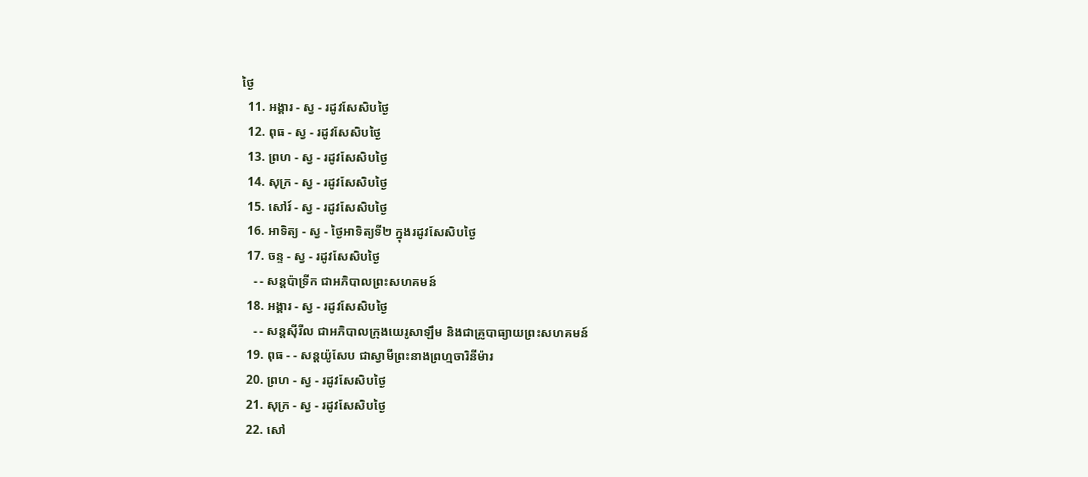ថ្ងៃ
  11. អង្គារ - ស្វ - រដូវសែសិបថ្ងៃ
  12. ពុធ - ស្វ - រដូវសែសិបថ្ងៃ
  13. ព្រហ - ស្វ - រដូវសែសិបថ្ងៃ
  14. សុក្រ - ស្វ - រដូវសែសិបថ្ងៃ
  15. សៅរ៍ - ស្វ - រដូវសែសិបថ្ងៃ
  16. អាទិត្យ - ស្វ - ថ្ងៃអាទិត្យទី២ ក្នុងរដូវសែសិបថ្ងៃ
  17. ចន្ទ - ស្វ - រដូវសែសិបថ្ងៃ
    - - សន្ដប៉ាទ្រីក ជាអភិបាលព្រះសហគមន៍
  18. អង្គារ - ស្វ - រដូវសែសិបថ្ងៃ
    - - សន្ដស៊ីរីល ជាអភិបាលក្រុងយេរូសាឡឹម និងជាគ្រូបាធ្យាយព្រះសហគមន៍
  19. ពុធ - - សន្ដយ៉ូសែប ជាស្វាមីព្រះនាងព្រហ្មចារិនីម៉ារ
  20. ព្រហ - ស្វ - រដូវសែសិបថ្ងៃ
  21. សុក្រ - ស្វ - រដូវសែសិបថ្ងៃ
  22. សៅ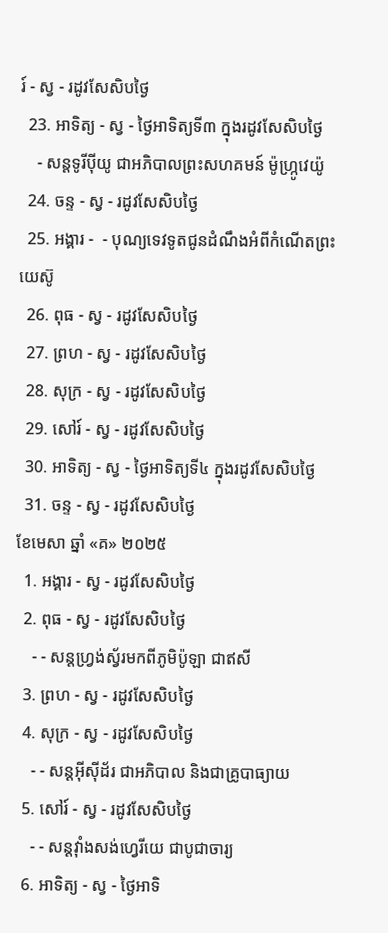រ៍ - ស្វ - រដូវសែសិបថ្ងៃ
  23. អាទិត្យ - ស្វ - ថ្ងៃអាទិត្យទី៣ ក្នុងរដូវសែសិបថ្ងៃ
    - សន្ដទូរីប៉ីយូ ជាអភិបាលព្រះសហគមន៍ ម៉ូហ្ក្រូវេយ៉ូ
  24. ចន្ទ - ស្វ - រដូវសែសិបថ្ងៃ
  25. អង្គារ -  - បុណ្យទេវទូតជូនដំណឹងអំពីកំណើតព្រះយេស៊ូ
  26. ពុធ - ស្វ - រដូវសែសិបថ្ងៃ
  27. ព្រហ - ស្វ - រដូវសែសិបថ្ងៃ
  28. សុក្រ - ស្វ - រដូវសែសិបថ្ងៃ
  29. សៅរ៍ - ស្វ - រដូវសែសិបថ្ងៃ
  30. អាទិត្យ - ស្វ - ថ្ងៃអាទិត្យទី៤ ក្នុងរដូវសែសិបថ្ងៃ
  31. ចន្ទ - ស្វ - រដូវសែសិបថ្ងៃ
ខែមេសា ឆ្នាំ «គ» ២០២៥
  1. អង្គារ - ស្វ - រដូវសែសិបថ្ងៃ
  2. ពុធ - ស្វ - រដូវសែសិបថ្ងៃ
    - - សន្ដហ្វ្រង់ស្វ័រមកពីភូមិប៉ូឡា ជាឥសី
  3. ព្រហ - ស្វ - រដូវសែសិបថ្ងៃ
  4. សុក្រ - ស្វ - រដូវសែសិបថ្ងៃ
    - - សន្ដអ៊ីស៊ីដ័រ ជាអភិបាល និងជាគ្រូបាធ្យាយ
  5. សៅរ៍ - ស្វ - រដូវសែសិបថ្ងៃ
    - - សន្ដវ៉ាំងសង់ហ្វេរីយេ ជាបូជាចារ្យ
  6. អាទិត្យ - ស្វ - ថ្ងៃអាទិ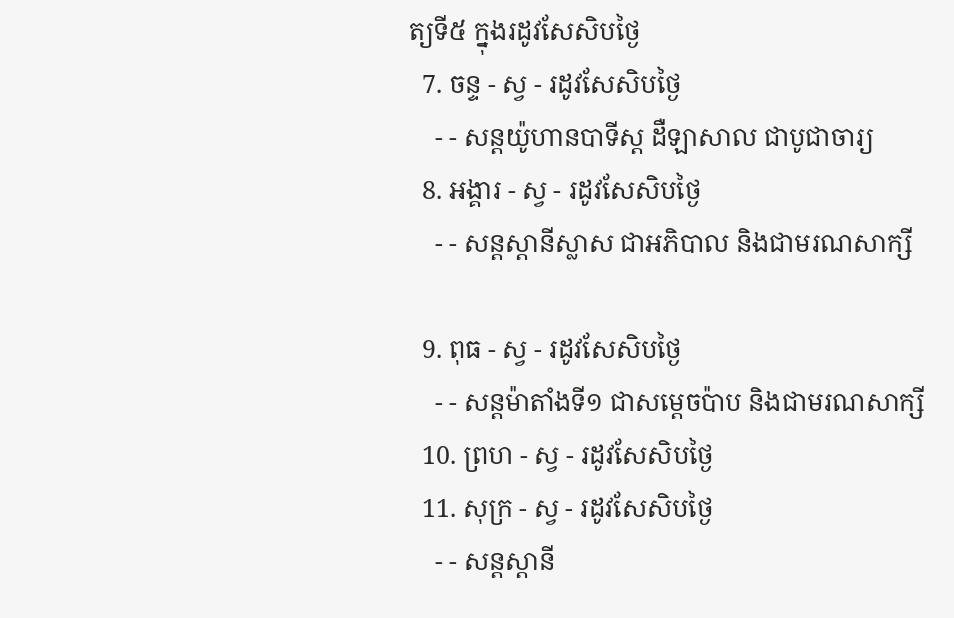ត្យទី៥ ក្នុងរដូវសែសិបថ្ងៃ
  7. ចន្ទ - ស្វ - រដូវសែសិបថ្ងៃ
    - - សន្ដយ៉ូហានបាទីស្ដ ដឺឡាសាល ជាបូជាចារ្យ
  8. អង្គារ - ស្វ - រដូវសែសិបថ្ងៃ
    - - សន្ដស្ដានីស្លាស ជាអភិបាល និងជាមរណសាក្សី

  9. ពុធ - ស្វ - រដូវសែសិបថ្ងៃ
    - - សន្ដម៉ាតាំងទី១ ជាសម្ដេចប៉ាប និងជាមរណសាក្សី
  10. ព្រហ - ស្វ - រដូវសែសិបថ្ងៃ
  11. សុក្រ - ស្វ - រដូវសែសិបថ្ងៃ
    - - សន្ដស្ដានី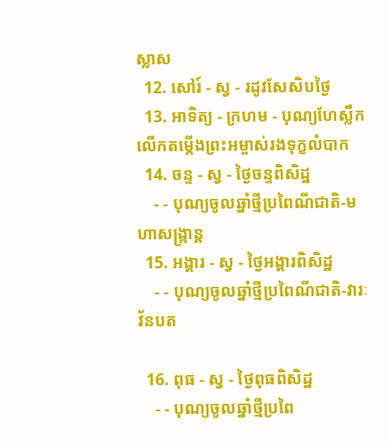ស្លាស
  12. សៅរ៍ - ស្វ - រដូវសែសិបថ្ងៃ
  13. អាទិត្យ - ក្រហម - បុណ្យហែស្លឹក លើកតម្កើងព្រះអម្ចាស់រងទុក្ខលំបាក
  14. ចន្ទ - ស្វ - ថ្ងៃចន្ទពិសិដ្ឋ
    - - បុណ្យចូលឆ្នាំថ្មីប្រពៃណីជាតិ-មហាសង្រ្កាន្ដ
  15. អង្គារ - ស្វ - ថ្ងៃអង្គារពិសិដ្ឋ
    - - បុណ្យចូលឆ្នាំថ្មីប្រពៃណីជាតិ-វារៈវ័នបត

  16. ពុធ - ស្វ - ថ្ងៃពុធពិសិដ្ឋ
    - - បុណ្យចូលឆ្នាំថ្មីប្រពៃ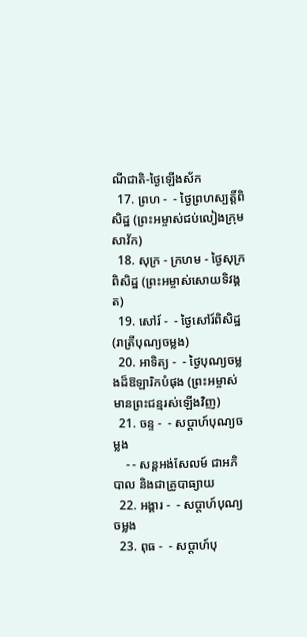ណីជាតិ-ថ្ងៃឡើងស័ក
  17. ព្រហ -  - ថ្ងៃព្រហស្បត្ដិ៍ពិសិដ្ឋ (ព្រះអម្ចាស់ជប់លៀងក្រុមសាវ័ក)
  18. សុក្រ - ក្រហម - ថ្ងៃសុក្រពិសិដ្ឋ (ព្រះអម្ចាស់សោយទិវង្គត)
  19. សៅរ៍ -  - ថ្ងៃសៅរ៍ពិសិដ្ឋ (រាត្រីបុណ្យចម្លង)
  20. អាទិត្យ -  - ថ្ងៃបុណ្យចម្លងដ៏ឱឡារិកបំផុង (ព្រះអម្ចាស់មានព្រះជន្មរស់ឡើងវិញ)
  21. ចន្ទ -  - សប្ដាហ៍បុណ្យចម្លង
    - - សន្ដអង់សែលម៍ ជាអភិបាល និងជាគ្រូបាធ្យាយ
  22. អង្គារ -  - សប្ដាហ៍បុណ្យចម្លង
  23. ពុធ -  - សប្ដាហ៍បុ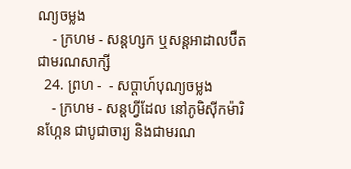ណ្យចម្លង
    - ក្រហម - សន្ដហ្សក ឬសន្ដអាដាលប៊ឺត ជាមរណសាក្សី
  24. ព្រហ -  - សប្ដាហ៍បុណ្យចម្លង
    - ក្រហម - សន្ដហ្វីដែល នៅភូមិស៊ីកម៉ារិនហ្កែន ជាបូជាចារ្យ និងជាមរណ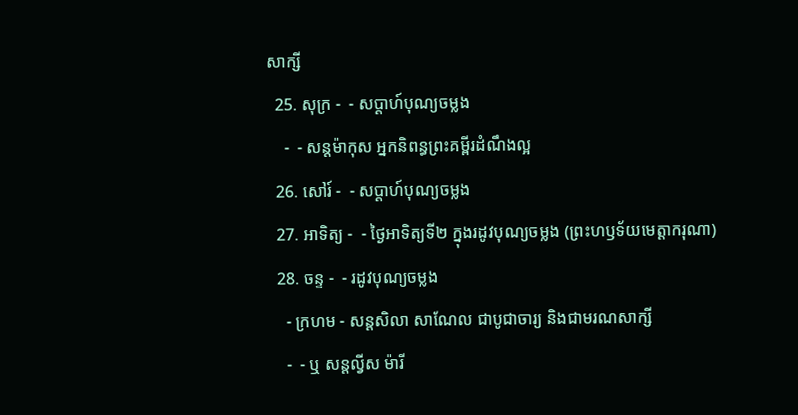សាក្សី
  25. សុក្រ -  - សប្ដាហ៍បុណ្យចម្លង
    -  - សន្ដម៉ាកុស អ្នកនិពន្ធព្រះគម្ពីរដំណឹងល្អ
  26. សៅរ៍ -  - សប្ដាហ៍បុណ្យចម្លង
  27. អាទិត្យ -  - ថ្ងៃអាទិត្យទី២ ក្នុងរដូវបុណ្យចម្លង (ព្រះហឫទ័យមេត្ដាករុណា)
  28. ចន្ទ -  - រដូវបុណ្យចម្លង
    - ក្រហម - សន្ដសិលា សាណែល ជាបូជាចារ្យ និងជាមរណសាក្សី
    -  - ឬ សន្ដល្វីស ម៉ារី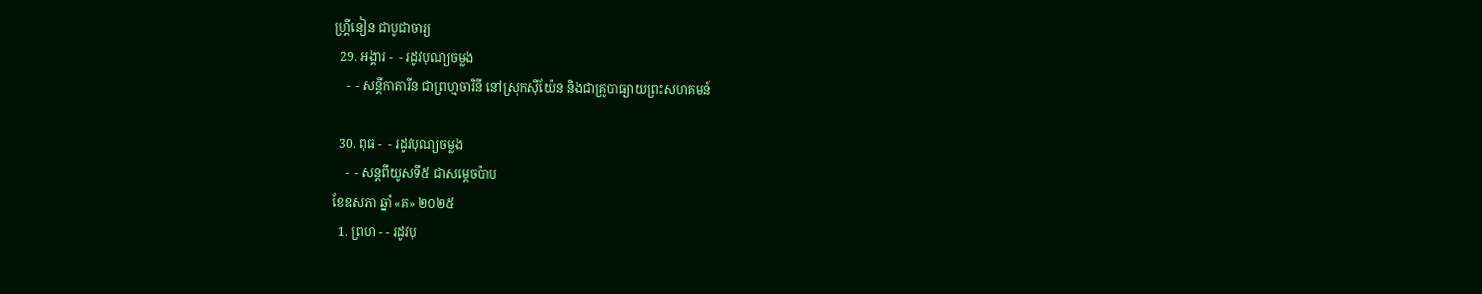ហ្គ្រីនៀន ជាបូជាចារ្យ
  29. អង្គារ -  - រដូវបុណ្យចម្លង
    -  - សន្ដីកាតារីន ជាព្រហ្មចារិនី នៅស្រុកស៊ីយ៉ែន និងជាគ្រូបាធ្យាយព្រះសហគមន៍

  30. ពុធ -  - រដូវបុណ្យចម្លង
    -  - សន្ដពីយូសទី៥ ជាសម្ដេចប៉ាប
ខែឧសភា ឆ្នាំ «គ» ២០២៥
  1. ព្រហ - - រដូវបុ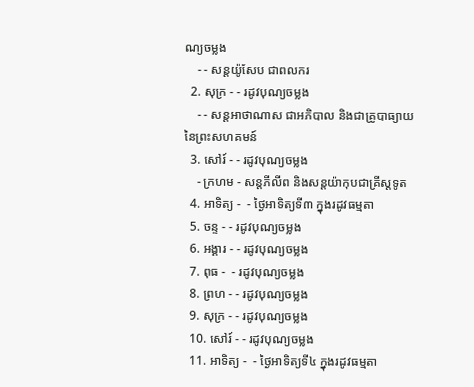ណ្យចម្លង
    - - សន្ដយ៉ូសែប ជាពលករ
  2. សុក្រ - - រដូវបុណ្យចម្លង
    - - សន្ដអាថាណាស ជាអភិបាល និងជាគ្រូបាធ្យាយនៃព្រះសហគមន៍
  3. សៅរ៍ - - រដូវបុណ្យចម្លង
    - ក្រហម - សន្ដភីលីព និងសន្ដយ៉ាកុបជាគ្រីស្ដទូត
  4. អាទិត្យ -  - ថ្ងៃអាទិត្យទី៣ ក្នុងរដូវធម្មតា
  5. ចន្ទ - - រដូវបុណ្យចម្លង
  6. អង្គារ - - រដូវបុណ្យចម្លង
  7. ពុធ -  - រដូវបុណ្យចម្លង
  8. ព្រហ - - រដូវបុណ្យចម្លង
  9. សុក្រ - - រដូវបុណ្យចម្លង
  10. សៅរ៍ - - រដូវបុណ្យចម្លង
  11. អាទិត្យ -  - ថ្ងៃអាទិត្យទី៤ ក្នុងរដូវធម្មតា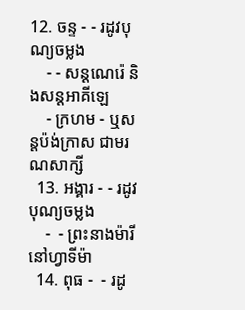12. ចន្ទ - - រដូវបុណ្យចម្លង
    - - សន្ដណេរ៉េ និងសន្ដអាគីឡេ
    - ក្រហម - ឬសន្ដប៉ង់ក្រាស ជាមរណសាក្សី
  13. អង្គារ - - រដូវបុណ្យចម្លង
    -  - ព្រះនាងម៉ារីនៅហ្វាទីម៉ា
  14. ពុធ -  - រដូ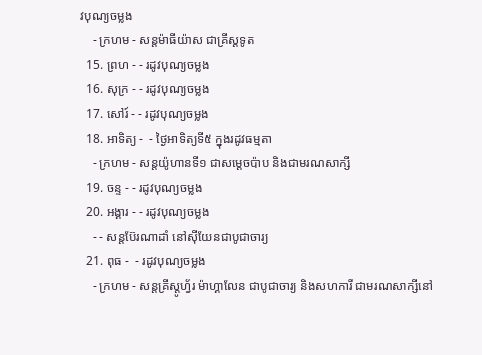វបុណ្យចម្លង
    - ក្រហម - សន្ដម៉ាធីយ៉ាស ជាគ្រីស្ដទូត
  15. ព្រហ - - រដូវបុណ្យចម្លង
  16. សុក្រ - - រដូវបុណ្យចម្លង
  17. សៅរ៍ - - រដូវបុណ្យចម្លង
  18. អាទិត្យ -  - ថ្ងៃអាទិត្យទី៥ ក្នុងរដូវធម្មតា
    - ក្រហម - សន្ដយ៉ូហានទី១ ជាសម្ដេចប៉ាប និងជាមរណសាក្សី
  19. ចន្ទ - - រដូវបុណ្យចម្លង
  20. អង្គារ - - រដូវបុណ្យចម្លង
    - - សន្ដប៊ែរណាដាំ នៅស៊ីយែនជាបូជាចារ្យ
  21. ពុធ -  - រដូវបុណ្យចម្លង
    - ក្រហម - សន្ដគ្រីស្ដូហ្វ័រ ម៉ាហ្គាលែន ជាបូជាចារ្យ និងសហការី ជាមរណសាក្សីនៅ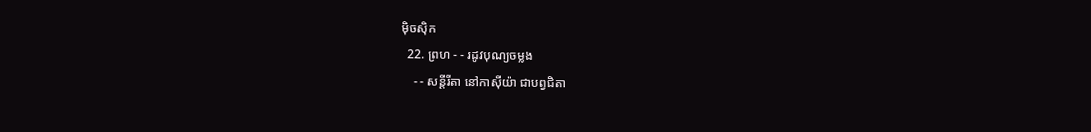ម៉ិចស៊ិក
  22. ព្រហ - - រដូវបុណ្យចម្លង
    - - សន្ដីរីតា នៅកាស៊ីយ៉ា ជាបព្វជិតា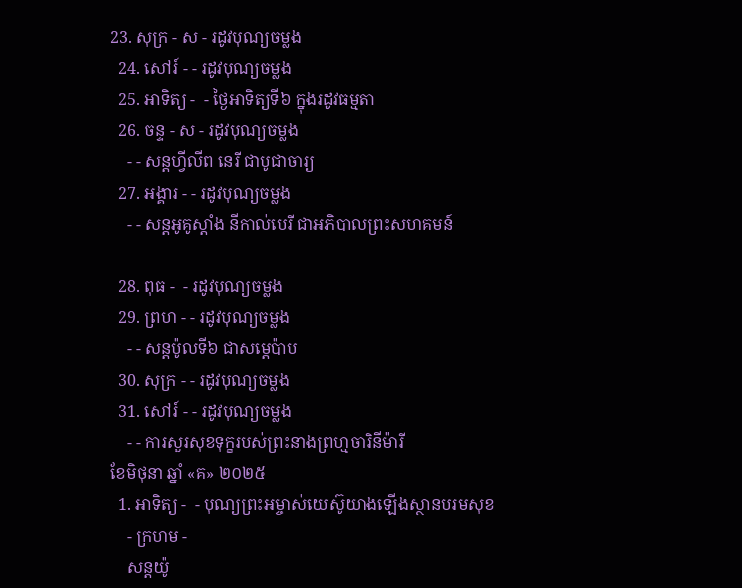23. សុក្រ - ស - រដូវបុណ្យចម្លង
  24. សៅរ៍ - - រដូវបុណ្យចម្លង
  25. អាទិត្យ -  - ថ្ងៃអាទិត្យទី៦ ក្នុងរដូវធម្មតា
  26. ចន្ទ - ស - រដូវបុណ្យចម្លង
    - - សន្ដហ្វីលីព នេរី ជាបូជាចារ្យ
  27. អង្គារ - - រដូវបុណ្យចម្លង
    - - សន្ដអូគូស្ដាំង នីកាល់បេរី ជាអភិបាលព្រះសហគមន៍

  28. ពុធ -  - រដូវបុណ្យចម្លង
  29. ព្រហ - - រដូវបុណ្យចម្លង
    - - សន្ដប៉ូលទី៦ ជាសម្ដេប៉ាប
  30. សុក្រ - - រដូវបុណ្យចម្លង
  31. សៅរ៍ - - រដូវបុណ្យចម្លង
    - - ការសួរសុខទុក្ខរបស់ព្រះនាងព្រហ្មចារិនីម៉ារី
ខែមិថុនា ឆ្នាំ «គ» ២០២៥
  1. អាទិត្យ -  - បុណ្យព្រះអម្ចាស់យេស៊ូយាងឡើងស្ថានបរមសុខ
    - ក្រហម -
    សន្ដយ៉ូ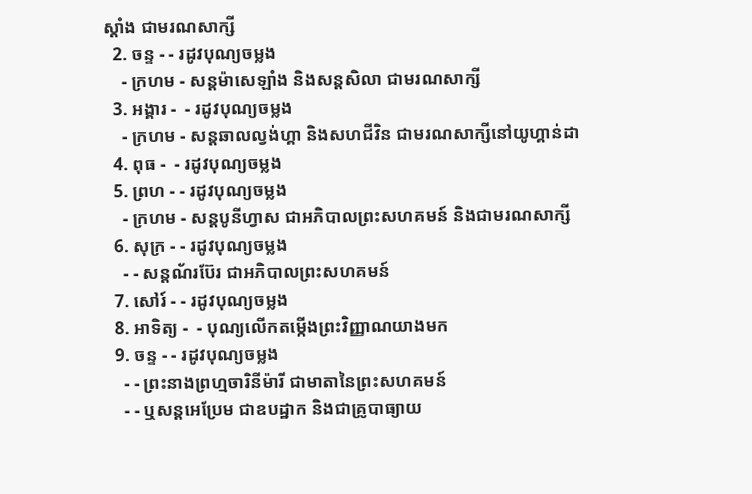ស្ដាំង ជាមរណសាក្សី
  2. ចន្ទ - - រដូវបុណ្យចម្លង
    - ក្រហម - សន្ដម៉ាសេឡាំង និងសន្ដសិលា ជាមរណសាក្សី
  3. អង្គារ -  - រដូវបុណ្យចម្លង
    - ក្រហម - សន្ដឆាលល្វង់ហ្គា និងសហជីវិន ជាមរណសាក្សីនៅយូហ្គាន់ដា
  4. ពុធ -  - រដូវបុណ្យចម្លង
  5. ព្រហ - - រដូវបុណ្យចម្លង
    - ក្រហម - សន្ដបូនីហ្វាស ជាអភិបាលព្រះសហគមន៍ និងជាមរណសាក្សី
  6. សុក្រ - - រដូវបុណ្យចម្លង
    - - សន្ដណ័រប៊ែរ ជាអភិបាលព្រះសហគមន៍
  7. សៅរ៍ - - រដូវបុណ្យចម្លង
  8. អាទិត្យ -  - បុណ្យលើកតម្កើងព្រះវិញ្ញាណយាងមក
  9. ចន្ទ - - រដូវបុណ្យចម្លង
    - - ព្រះនាងព្រហ្មចារិនីម៉ារី ជាមាតានៃព្រះសហគមន៍
    - - ឬសន្ដអេប្រែម ជាឧបដ្ឋាក និងជាគ្រូបាធ្យាយ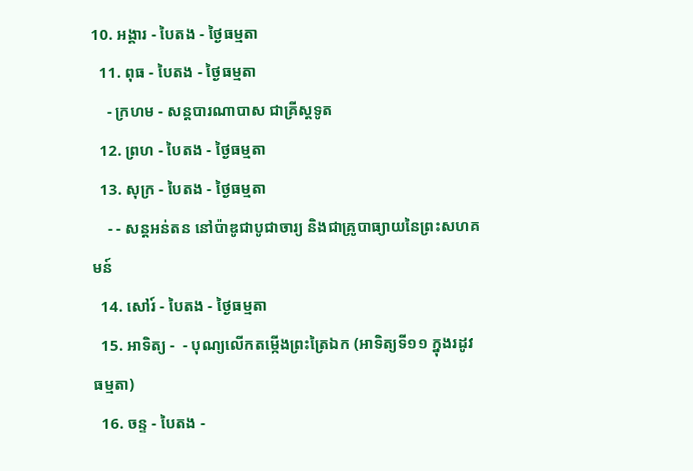10. អង្គារ - បៃតង - ថ្ងៃធម្មតា
  11. ពុធ - បៃតង - ថ្ងៃធម្មតា
    - ក្រហម - សន្ដបារណាបាស ជាគ្រីស្ដទូត
  12. ព្រហ - បៃតង - ថ្ងៃធម្មតា
  13. សុក្រ - បៃតង - ថ្ងៃធម្មតា
    - - សន្ដអន់តន នៅប៉ាឌូជាបូជាចារ្យ និងជាគ្រូបាធ្យាយនៃព្រះសហគមន៍
  14. សៅរ៍ - បៃតង - ថ្ងៃធម្មតា
  15. អាទិត្យ -  - បុណ្យលើកតម្កើងព្រះត្រៃឯក (អាទិត្យទី១១ ក្នុងរដូវធម្មតា)
  16. ចន្ទ - បៃតង -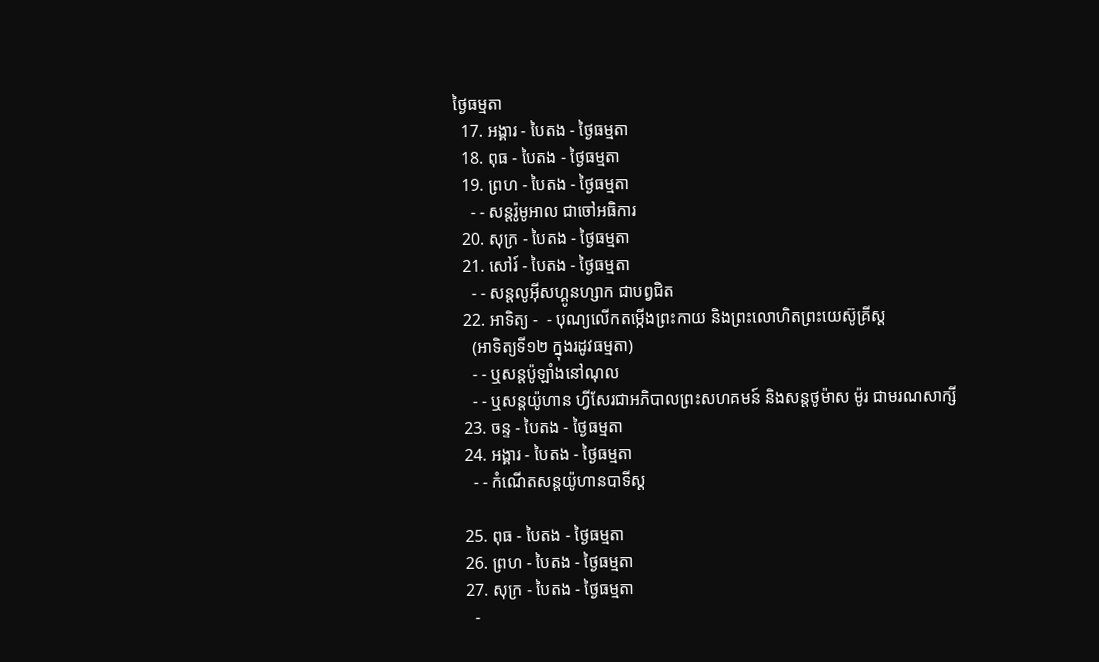ថ្ងៃធម្មតា
  17. អង្គារ - បៃតង - ថ្ងៃធម្មតា
  18. ពុធ - បៃតង - ថ្ងៃធម្មតា
  19. ព្រហ - បៃតង - ថ្ងៃធម្មតា
    - - សន្ដរ៉ូមូអាល ជាចៅអធិការ
  20. សុក្រ - បៃតង - ថ្ងៃធម្មតា
  21. សៅរ៍ - បៃតង - ថ្ងៃធម្មតា
    - - សន្ដលូអ៊ីសហ្គូនហ្សាក ជាបព្វជិត
  22. អាទិត្យ -  - បុណ្យលើកតម្កើងព្រះកាយ និងព្រះលោហិតព្រះយេស៊ូគ្រីស្ដ
    (អាទិត្យទី១២ ក្នុងរដូវធម្មតា)
    - - ឬសន្ដប៉ូឡាំងនៅណុល
    - - ឬសន្ដយ៉ូហាន ហ្វីសែរជាអភិបាលព្រះសហគមន៍ និងសន្ដថូម៉ាស ម៉ូរ ជាមរណសាក្សី
  23. ចន្ទ - បៃតង - ថ្ងៃធម្មតា
  24. អង្គារ - បៃតង - ថ្ងៃធម្មតា
    - - កំណើតសន្ដយ៉ូហានបាទីស្ដ

  25. ពុធ - បៃតង - ថ្ងៃធម្មតា
  26. ព្រហ - បៃតង - ថ្ងៃធម្មតា
  27. សុក្រ - បៃតង - ថ្ងៃធម្មតា
    -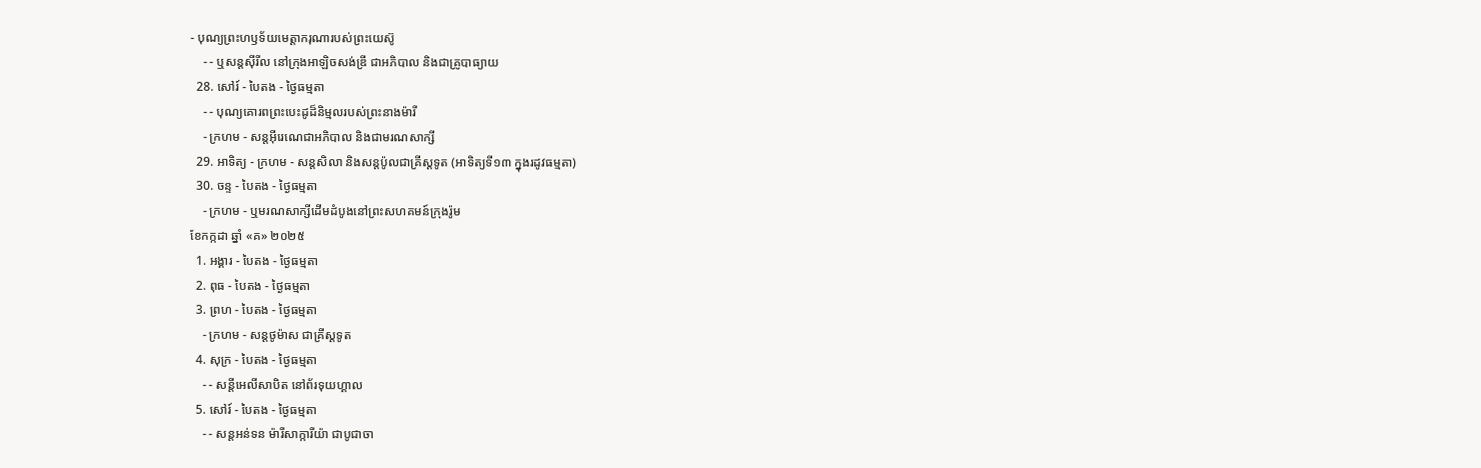- បុណ្យព្រះហឫទ័យមេត្ដាករុណារបស់ព្រះយេស៊ូ
    - - ឬសន្ដស៊ីរីល នៅក្រុងអាឡិចសង់ឌ្រី ជាអភិបាល និងជាគ្រូបាធ្យាយ
  28. សៅរ៍ - បៃតង - ថ្ងៃធម្មតា
    - - បុណ្យគោរពព្រះបេះដូដ៏និម្មលរបស់ព្រះនាងម៉ារី
    - ក្រហម - សន្ដអ៊ីរេណេជាអភិបាល និងជាមរណសាក្សី
  29. អាទិត្យ - ក្រហម - សន្ដសិលា និងសន្ដប៉ូលជាគ្រីស្ដទូត (អាទិត្យទី១៣ ក្នុងរដូវធម្មតា)
  30. ចន្ទ - បៃតង - ថ្ងៃធម្មតា
    - ក្រហម - ឬមរណសាក្សីដើមដំបូងនៅព្រះសហគមន៍ក្រុងរ៉ូម
ខែកក្កដា ឆ្នាំ «គ» ២០២៥
  1. អង្គារ - បៃតង - ថ្ងៃធម្មតា
  2. ពុធ - បៃតង - ថ្ងៃធម្មតា
  3. ព្រហ - បៃតង - ថ្ងៃធម្មតា
    - ក្រហម - សន្ដថូម៉ាស ជាគ្រីស្ដទូត
  4. សុក្រ - បៃតង - ថ្ងៃធម្មតា
    - - សន្ដីអេលីសាបិត នៅព័រទុយហ្គាល
  5. សៅរ៍ - បៃតង - ថ្ងៃធម្មតា
    - - សន្ដអន់ទន ម៉ារីសាក្ការីយ៉ា ជាបូជាចា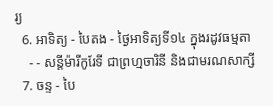រ្យ
  6. អាទិត្យ - បៃតង - ថ្ងៃអាទិត្យទី១៤ ក្នុងរដូវធម្មតា
    - - សន្ដីម៉ារីកូរែទី ជាព្រហ្មចារិនី និងជាមរណសាក្សី
  7. ចន្ទ - បៃ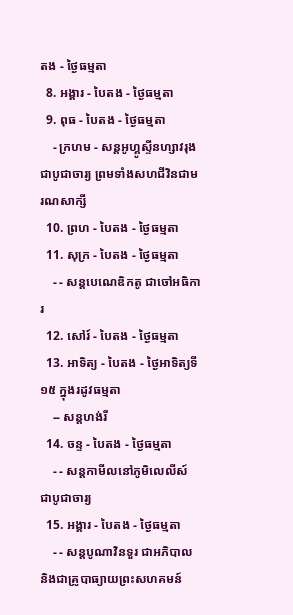តង - ថ្ងៃធម្មតា
  8. អង្គារ - បៃតង - ថ្ងៃធម្មតា
  9. ពុធ - បៃតង - ថ្ងៃធម្មតា
    - ក្រហម - សន្ដអូហ្គូស្ទីនហ្សាវរុង ជាបូជាចារ្យ ព្រមទាំងសហជីវិនជាមរណសាក្សី
  10. ព្រហ - បៃតង - ថ្ងៃធម្មតា
  11. សុក្រ - បៃតង - ថ្ងៃធម្មតា
    - - សន្ដបេណេឌិកតូ ជាចៅអធិការ
  12. សៅរ៍ - បៃតង - ថ្ងៃធម្មតា
  13. អាទិត្យ - បៃតង - ថ្ងៃអាទិត្យទី១៥ ក្នុងរដូវធម្មតា
    -- សន្ដហង់រី
  14. ចន្ទ - បៃតង - ថ្ងៃធម្មតា
    - - សន្ដកាមីលនៅភូមិលេលីស៍ ជាបូជាចារ្យ
  15. អង្គារ - បៃតង - ថ្ងៃធម្មតា
    - - សន្ដបូណាវិនទួរ ជាអភិបាល និងជាគ្រូបាធ្យាយព្រះសហគមន៍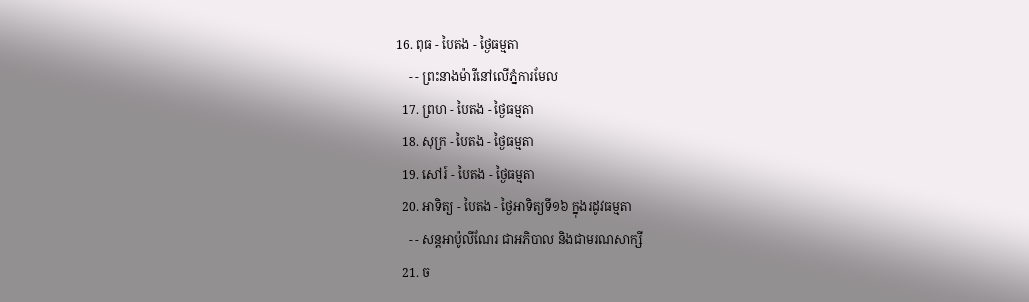16. ពុធ - បៃតង - ថ្ងៃធម្មតា
    - - ព្រះនាងម៉ារីនៅលើភ្នំការមែល
  17. ព្រហ - បៃតង - ថ្ងៃធម្មតា
  18. សុក្រ - បៃតង - ថ្ងៃធម្មតា
  19. សៅរ៍ - បៃតង - ថ្ងៃធម្មតា
  20. អាទិត្យ - បៃតង - ថ្ងៃអាទិត្យទី១៦ ក្នុងរដូវធម្មតា
    - - សន្ដអាប៉ូលីណែរ ជាអភិបាល និងជាមរណសាក្សី
  21. ច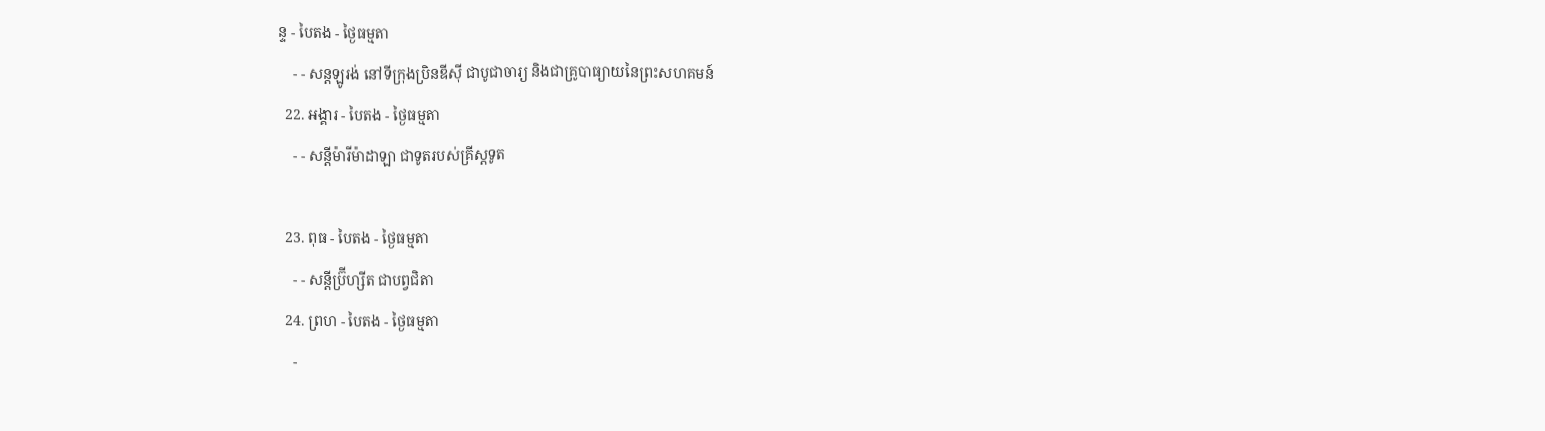ន្ទ - បៃតង - ថ្ងៃធម្មតា
    - - សន្ដឡូរង់ នៅទីក្រុងប្រិនឌីស៊ី ជាបូជាចារ្យ និងជាគ្រូបាធ្យាយនៃព្រះសហគមន៍
  22. អង្គារ - បៃតង - ថ្ងៃធម្មតា
    - - សន្ដីម៉ារីម៉ាដាឡា ជាទូតរបស់គ្រីស្ដទូត

  23. ពុធ - បៃតង - ថ្ងៃធម្មតា
    - - សន្ដីប្រ៊ីហ្សីត ជាបព្វជិតា
  24. ព្រហ - បៃតង - ថ្ងៃធម្មតា
    -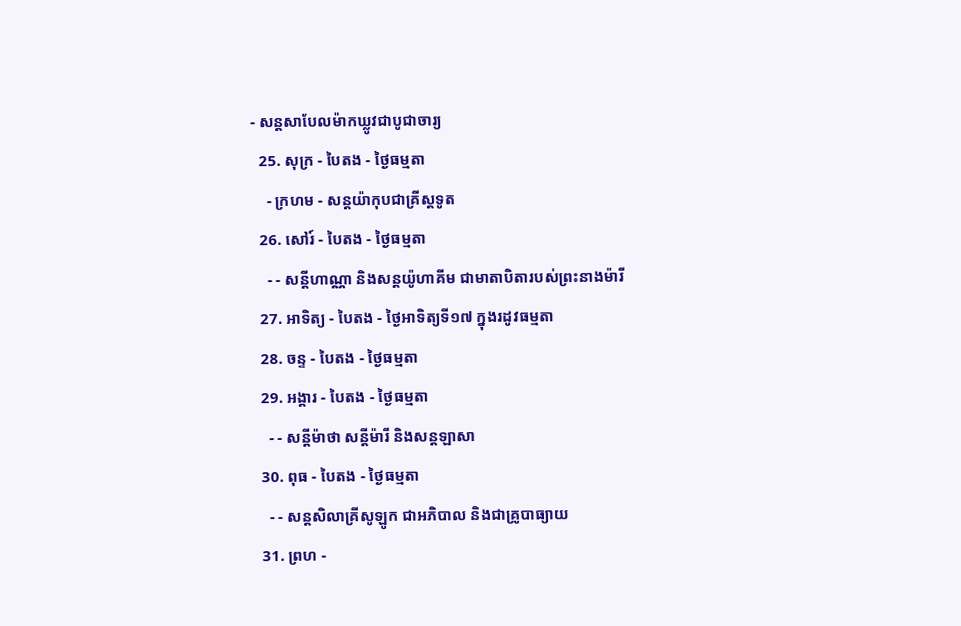- សន្ដសាបែលម៉ាកឃ្លូវជាបូជាចារ្យ
  25. សុក្រ - បៃតង - ថ្ងៃធម្មតា
    - ក្រហម - សន្ដយ៉ាកុបជាគ្រីស្ដទូត
  26. សៅរ៍ - បៃតង - ថ្ងៃធម្មតា
    - - សន្ដីហាណ្ណា និងសន្ដយ៉ូហាគីម ជាមាតាបិតារបស់ព្រះនាងម៉ារី
  27. អាទិត្យ - បៃតង - ថ្ងៃអាទិត្យទី១៧ ក្នុងរដូវធម្មតា
  28. ចន្ទ - បៃតង - ថ្ងៃធម្មតា
  29. អង្គារ - បៃតង - ថ្ងៃធម្មតា
    - - សន្ដីម៉ាថា សន្ដីម៉ារី និងសន្ដឡាសា
  30. ពុធ - បៃតង - ថ្ងៃធម្មតា
    - - សន្ដសិលាគ្រីសូឡូក ជាអភិបាល និងជាគ្រូបាធ្យាយ
  31. ព្រហ -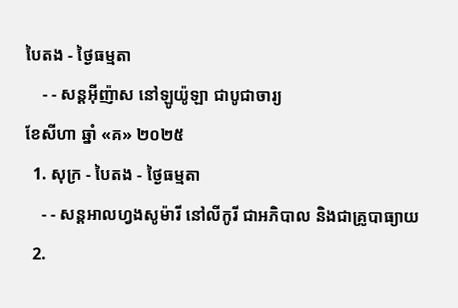បៃតង - ថ្ងៃធម្មតា
    - - សន្ដអ៊ីញ៉ាស នៅឡូយ៉ូឡា ជាបូជាចារ្យ
ខែសីហា ឆ្នាំ «គ» ២០២៥
  1. សុក្រ - បៃតង - ថ្ងៃធម្មតា
    - - សន្ដអាលហ្វងសូម៉ារី នៅលីកូរី ជាអភិបាល និងជាគ្រូបាធ្យាយ
  2.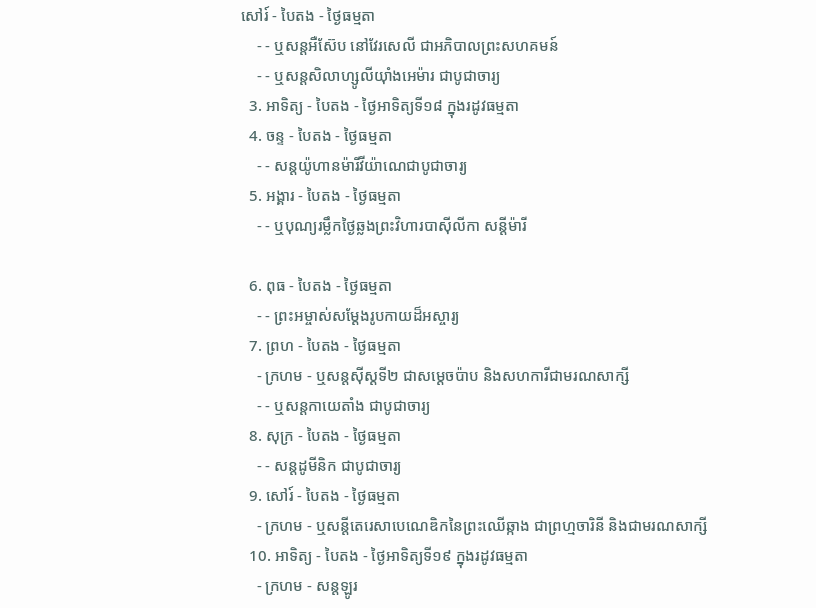សៅរ៍ - បៃតង - ថ្ងៃធម្មតា
    - - ឬសន្ដអឺស៊ែប នៅវែរសេលី ជាអភិបាលព្រះសហគមន៍
    - - ឬសន្ដសិលាហ្សូលីយ៉ាំងអេម៉ារ ជាបូជាចារ្យ
  3. អាទិត្យ - បៃតង - ថ្ងៃអាទិត្យទី១៨ ក្នុងរដូវធម្មតា
  4. ចន្ទ - បៃតង - ថ្ងៃធម្មតា
    - - សន្ដយ៉ូហានម៉ារីវីយ៉ាណេជាបូជាចារ្យ
  5. អង្គារ - បៃតង - ថ្ងៃធម្មតា
    - - ឬបុណ្យរម្លឹកថ្ងៃឆ្លងព្រះវិហារបាស៊ីលីកា សន្ដីម៉ារី

  6. ពុធ - បៃតង - ថ្ងៃធម្មតា
    - - ព្រះអម្ចាស់សម្ដែងរូបកាយដ៏អស្ចារ្យ
  7. ព្រហ - បៃតង - ថ្ងៃធម្មតា
    - ក្រហម - ឬសន្ដស៊ីស្ដទី២ ជាសម្ដេចប៉ាប និងសហការីជាមរណសាក្សី
    - - ឬសន្ដកាយេតាំង ជាបូជាចារ្យ
  8. សុក្រ - បៃតង - ថ្ងៃធម្មតា
    - - សន្ដដូមីនិក ជាបូជាចារ្យ
  9. សៅរ៍ - បៃតង - ថ្ងៃធម្មតា
    - ក្រហម - ឬសន្ដីតេរេសាបេណេឌិកនៃព្រះឈើឆ្កាង ជាព្រហ្មចារិនី និងជាមរណសាក្សី
  10. អាទិត្យ - បៃតង - ថ្ងៃអាទិត្យទី១៩ ក្នុងរដូវធម្មតា
    - ក្រហម - សន្ដឡូរ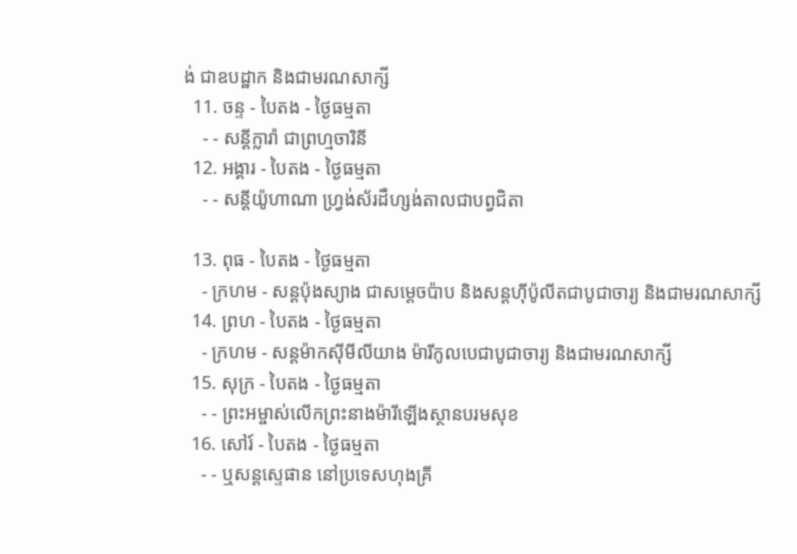ង់ ជាឧបដ្ឋាក និងជាមរណសាក្សី
  11. ចន្ទ - បៃតង - ថ្ងៃធម្មតា
    - - សន្ដីក្លារ៉ា ជាព្រហ្មចារិនី
  12. អង្គារ - បៃតង - ថ្ងៃធម្មតា
    - - សន្ដីយ៉ូហាណា ហ្វ្រង់ស័រដឺហ្សង់តាលជាបព្វជិតា

  13. ពុធ - បៃតង - ថ្ងៃធម្មតា
    - ក្រហម - សន្ដប៉ុងស្យាង ជាសម្ដេចប៉ាប និងសន្ដហ៊ីប៉ូលីតជាបូជាចារ្យ និងជាមរណសាក្សី
  14. ព្រហ - បៃតង - ថ្ងៃធម្មតា
    - ក្រហម - សន្ដម៉ាកស៊ីមីលីយាង ម៉ារីកូលបេជាបូជាចារ្យ និងជាមរណសាក្សី
  15. សុក្រ - បៃតង - ថ្ងៃធម្មតា
    - - ព្រះអម្ចាស់លើកព្រះនាងម៉ារីឡើងស្ថានបរមសុខ
  16. សៅរ៍ - បៃតង - ថ្ងៃធម្មតា
    - - ឬសន្ដស្ទេផាន នៅប្រទេសហុងគ្រី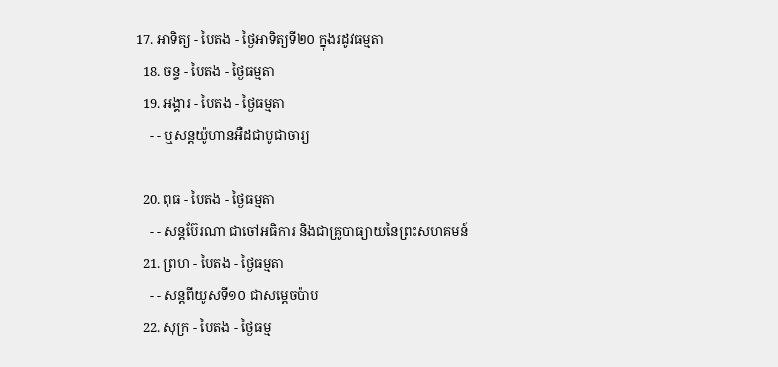17. អាទិត្យ - បៃតង - ថ្ងៃអាទិត្យទី២០ ក្នុងរដូវធម្មតា
  18. ចន្ទ - បៃតង - ថ្ងៃធម្មតា
  19. អង្គារ - បៃតង - ថ្ងៃធម្មតា
    - - ឬសន្ដយ៉ូហានអឺដជាបូជាចារ្យ

  20. ពុធ - បៃតង - ថ្ងៃធម្មតា
    - - សន្ដប៊ែរណា ជាចៅអធិការ និងជាគ្រូបាធ្យាយនៃព្រះសហគមន៍
  21. ព្រហ - បៃតង - ថ្ងៃធម្មតា
    - - សន្ដពីយូសទី១០ ជាសម្ដេចប៉ាប
  22. សុក្រ - បៃតង - ថ្ងៃធម្ម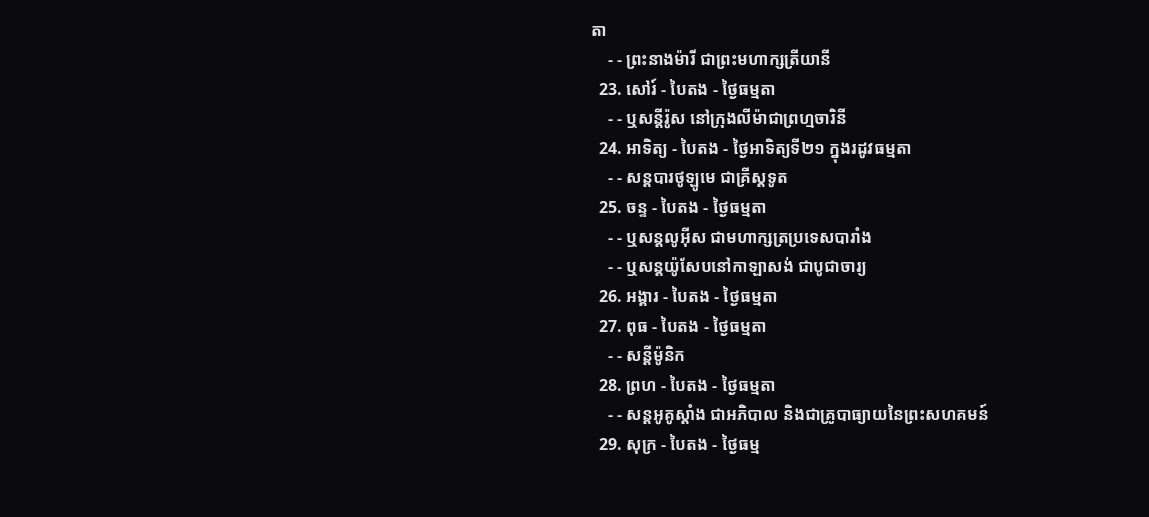តា
    - - ព្រះនាងម៉ារី ជាព្រះមហាក្សត្រីយានី
  23. សៅរ៍ - បៃតង - ថ្ងៃធម្មតា
    - - ឬសន្ដីរ៉ូស នៅក្រុងលីម៉ាជាព្រហ្មចារិនី
  24. អាទិត្យ - បៃតង - ថ្ងៃអាទិត្យទី២១ ក្នុងរដូវធម្មតា
    - - សន្ដបារថូឡូមេ ជាគ្រីស្ដទូត
  25. ចន្ទ - បៃតង - ថ្ងៃធម្មតា
    - - ឬសន្ដលូអ៊ីស ជាមហាក្សត្រប្រទេសបារាំង
    - - ឬសន្ដយ៉ូសែបនៅកាឡាសង់ ជាបូជាចារ្យ
  26. អង្គារ - បៃតង - ថ្ងៃធម្មតា
  27. ពុធ - បៃតង - ថ្ងៃធម្មតា
    - - សន្ដីម៉ូនិក
  28. ព្រហ - បៃតង - ថ្ងៃធម្មតា
    - - សន្ដអូគូស្ដាំង ជាអភិបាល និងជាគ្រូបាធ្យាយនៃព្រះសហគមន៍
  29. សុក្រ - បៃតង - ថ្ងៃធម្ម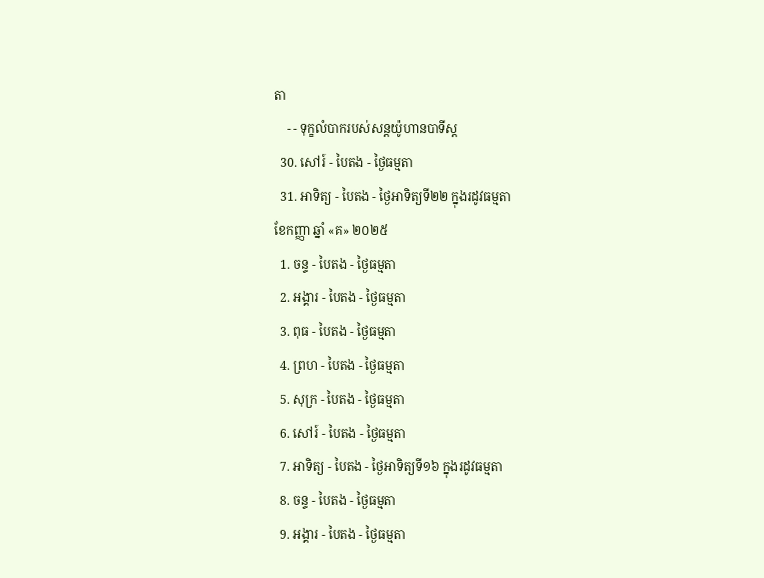តា
    - - ទុក្ខលំបាករបស់សន្ដយ៉ូហានបាទីស្ដ
  30. សៅរ៍ - បៃតង - ថ្ងៃធម្មតា
  31. អាទិត្យ - បៃតង - ថ្ងៃអាទិត្យទី២២ ក្នុងរដូវធម្មតា
ខែកញ្ញា ឆ្នាំ «គ» ២០២៥
  1. ចន្ទ - បៃតង - ថ្ងៃធម្មតា
  2. អង្គារ - បៃតង - ថ្ងៃធម្មតា
  3. ពុធ - បៃតង - ថ្ងៃធម្មតា
  4. ព្រហ - បៃតង - ថ្ងៃធម្មតា
  5. សុក្រ - បៃតង - ថ្ងៃធម្មតា
  6. សៅរ៍ - បៃតង - ថ្ងៃធម្មតា
  7. អាទិត្យ - បៃតង - ថ្ងៃអាទិត្យទី១៦ ក្នុងរដូវធម្មតា
  8. ចន្ទ - បៃតង - ថ្ងៃធម្មតា
  9. អង្គារ - បៃតង - ថ្ងៃធម្មតា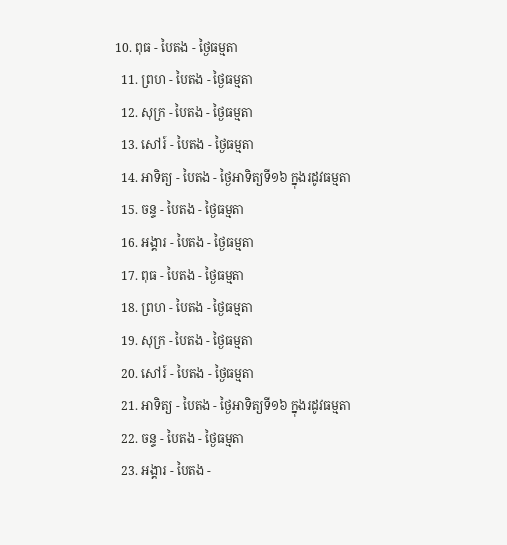10. ពុធ - បៃតង - ថ្ងៃធម្មតា
  11. ព្រហ - បៃតង - ថ្ងៃធម្មតា
  12. សុក្រ - បៃតង - ថ្ងៃធម្មតា
  13. សៅរ៍ - បៃតង - ថ្ងៃធម្មតា
  14. អាទិត្យ - បៃតង - ថ្ងៃអាទិត្យទី១៦ ក្នុងរដូវធម្មតា
  15. ចន្ទ - បៃតង - ថ្ងៃធម្មតា
  16. អង្គារ - បៃតង - ថ្ងៃធម្មតា
  17. ពុធ - បៃតង - ថ្ងៃធម្មតា
  18. ព្រហ - បៃតង - ថ្ងៃធម្មតា
  19. សុក្រ - បៃតង - ថ្ងៃធម្មតា
  20. សៅរ៍ - បៃតង - ថ្ងៃធម្មតា
  21. អាទិត្យ - បៃតង - ថ្ងៃអាទិត្យទី១៦ ក្នុងរដូវធម្មតា
  22. ចន្ទ - បៃតង - ថ្ងៃធម្មតា
  23. អង្គារ - បៃតង -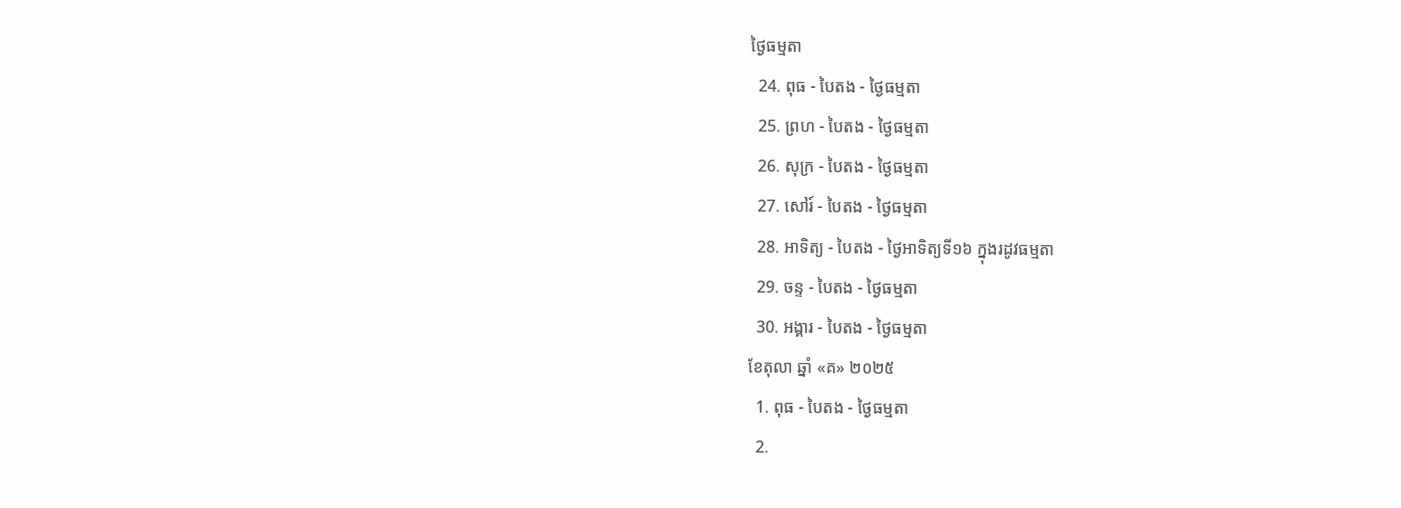ថ្ងៃធម្មតា
  24. ពុធ - បៃតង - ថ្ងៃធម្មតា
  25. ព្រហ - បៃតង - ថ្ងៃធម្មតា
  26. សុក្រ - បៃតង - ថ្ងៃធម្មតា
  27. សៅរ៍ - បៃតង - ថ្ងៃធម្មតា
  28. អាទិត្យ - បៃតង - ថ្ងៃអាទិត្យទី១៦ ក្នុងរដូវធម្មតា
  29. ចន្ទ - បៃតង - ថ្ងៃធម្មតា
  30. អង្គារ - បៃតង - ថ្ងៃធម្មតា
ខែតុលា ឆ្នាំ «គ» ២០២៥
  1. ពុធ - បៃតង - ថ្ងៃធម្មតា
  2.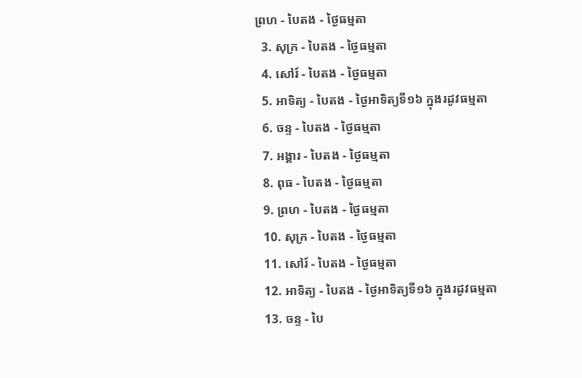ព្រហ - បៃតង - ថ្ងៃធម្មតា
  3. សុក្រ - បៃតង - ថ្ងៃធម្មតា
  4. សៅរ៍ - បៃតង - ថ្ងៃធម្មតា
  5. អាទិត្យ - បៃតង - ថ្ងៃអាទិត្យទី១៦ ក្នុងរដូវធម្មតា
  6. ចន្ទ - បៃតង - ថ្ងៃធម្មតា
  7. អង្គារ - បៃតង - ថ្ងៃធម្មតា
  8. ពុធ - បៃតង - ថ្ងៃធម្មតា
  9. ព្រហ - បៃតង - ថ្ងៃធម្មតា
  10. សុក្រ - បៃតង - ថ្ងៃធម្មតា
  11. សៅរ៍ - បៃតង - ថ្ងៃធម្មតា
  12. អាទិត្យ - បៃតង - ថ្ងៃអាទិត្យទី១៦ ក្នុងរដូវធម្មតា
  13. ចន្ទ - បៃ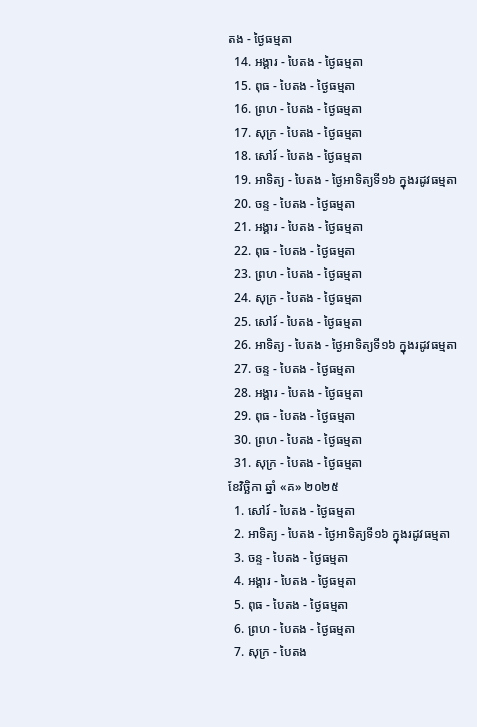តង - ថ្ងៃធម្មតា
  14. អង្គារ - បៃតង - ថ្ងៃធម្មតា
  15. ពុធ - បៃតង - ថ្ងៃធម្មតា
  16. ព្រហ - បៃតង - ថ្ងៃធម្មតា
  17. សុក្រ - បៃតង - ថ្ងៃធម្មតា
  18. សៅរ៍ - បៃតង - ថ្ងៃធម្មតា
  19. អាទិត្យ - បៃតង - ថ្ងៃអាទិត្យទី១៦ ក្នុងរដូវធម្មតា
  20. ចន្ទ - បៃតង - ថ្ងៃធម្មតា
  21. អង្គារ - បៃតង - ថ្ងៃធម្មតា
  22. ពុធ - បៃតង - ថ្ងៃធម្មតា
  23. ព្រហ - បៃតង - ថ្ងៃធម្មតា
  24. សុក្រ - បៃតង - ថ្ងៃធម្មតា
  25. សៅរ៍ - បៃតង - ថ្ងៃធម្មតា
  26. អាទិត្យ - បៃតង - ថ្ងៃអាទិត្យទី១៦ ក្នុងរដូវធម្មតា
  27. ចន្ទ - បៃតង - ថ្ងៃធម្មតា
  28. អង្គារ - បៃតង - ថ្ងៃធម្មតា
  29. ពុធ - បៃតង - ថ្ងៃធម្មតា
  30. ព្រហ - បៃតង - ថ្ងៃធម្មតា
  31. សុក្រ - បៃតង - ថ្ងៃធម្មតា
ខែវិច្ឆិកា ឆ្នាំ «គ» ២០២៥
  1. សៅរ៍ - បៃតង - ថ្ងៃធម្មតា
  2. អាទិត្យ - បៃតង - ថ្ងៃអាទិត្យទី១៦ ក្នុងរដូវធម្មតា
  3. ចន្ទ - បៃតង - ថ្ងៃធម្មតា
  4. អង្គារ - បៃតង - ថ្ងៃធម្មតា
  5. ពុធ - បៃតង - ថ្ងៃធម្មតា
  6. ព្រហ - បៃតង - ថ្ងៃធម្មតា
  7. សុក្រ - បៃតង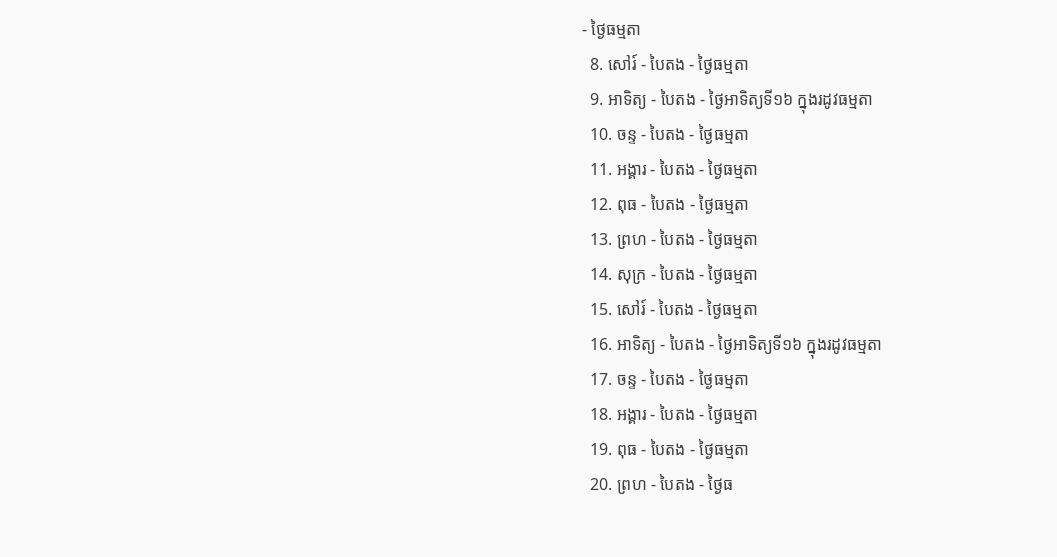- ថ្ងៃធម្មតា
  8. សៅរ៍ - បៃតង - ថ្ងៃធម្មតា
  9. អាទិត្យ - បៃតង - ថ្ងៃអាទិត្យទី១៦ ក្នុងរដូវធម្មតា
  10. ចន្ទ - បៃតង - ថ្ងៃធម្មតា
  11. អង្គារ - បៃតង - ថ្ងៃធម្មតា
  12. ពុធ - បៃតង - ថ្ងៃធម្មតា
  13. ព្រហ - បៃតង - ថ្ងៃធម្មតា
  14. សុក្រ - បៃតង - ថ្ងៃធម្មតា
  15. សៅរ៍ - បៃតង - ថ្ងៃធម្មតា
  16. អាទិត្យ - បៃតង - ថ្ងៃអាទិត្យទី១៦ ក្នុងរដូវធម្មតា
  17. ចន្ទ - បៃតង - ថ្ងៃធម្មតា
  18. អង្គារ - បៃតង - ថ្ងៃធម្មតា
  19. ពុធ - បៃតង - ថ្ងៃធម្មតា
  20. ព្រហ - បៃតង - ថ្ងៃធ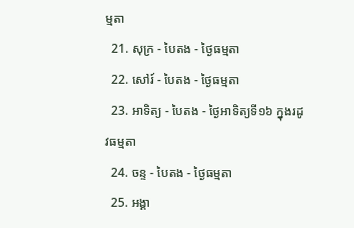ម្មតា
  21. សុក្រ - បៃតង - ថ្ងៃធម្មតា
  22. សៅរ៍ - បៃតង - ថ្ងៃធម្មតា
  23. អាទិត្យ - បៃតង - ថ្ងៃអាទិត្យទី១៦ ក្នុងរដូវធម្មតា
  24. ចន្ទ - បៃតង - ថ្ងៃធម្មតា
  25. អង្គា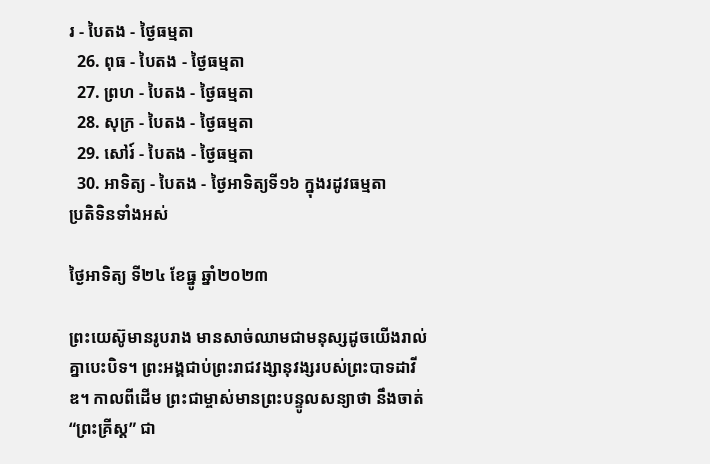រ - បៃតង - ថ្ងៃធម្មតា
  26. ពុធ - បៃតង - ថ្ងៃធម្មតា
  27. ព្រហ - បៃតង - ថ្ងៃធម្មតា
  28. សុក្រ - បៃតង - ថ្ងៃធម្មតា
  29. សៅរ៍ - បៃតង - ថ្ងៃធម្មតា
  30. អាទិត្យ - បៃតង - ថ្ងៃអាទិត្យទី១៦ ក្នុងរដូវធម្មតា
ប្រតិទិនទាំងអស់

ថ្ងៃអាទិត្យ ទី២៤ ខែធ្នូ ឆ្នាំ២០២៣

ព្រះយេស៊ូមានរូបរាង មានសាច់ឈាមជាមនុស្សដូចយើងរាល់គ្នាបេះបិទ។ ព្រះអង្គជាប់ព្រះរាជវង្សានុវង្សរបស់ព្រះបាទដាវីឌ។ កាលពីដើម ព្រះជាម្ចាស់មានព្រះបន្ទូលសន្យាថា នឹងចាត់ “ព្រះគ្រីស្ត” ជា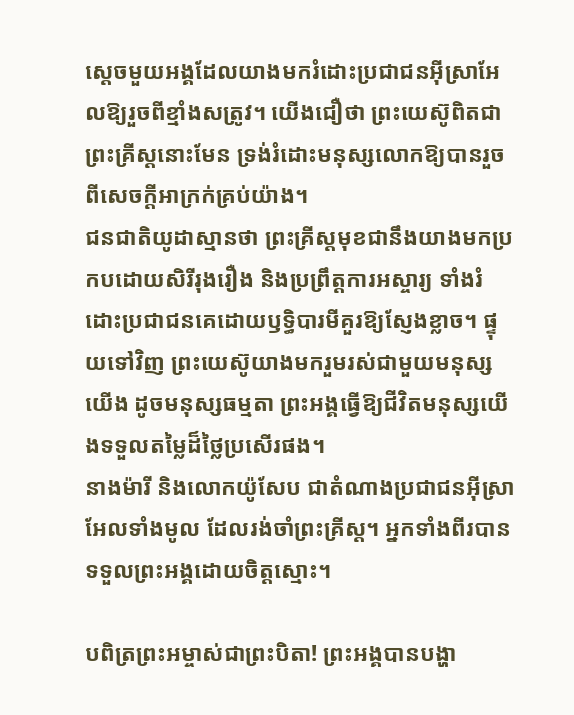ស្តេចមួយអង្គដែលយាងមករំដោះប្រជាជនអ៊ីស្រាអែលឱ្យរួចពីខ្មាំងសត្រូវ។ យើងជឿថា ព្រះយេស៊ូពិតជាព្រះគ្រីស្តនោះមែន ទ្រង់រំដោះមនុស្សលោកឱ្យបានរួចពីសេចក្តីអាក្រក់គ្រប់យ៉ាង។
ជនជាតិយូដាស្មានថា ព្រះគ្រីស្តមុខជានឹងយាងមកប្រកបដោយសិរីរុងរឿង និងប្រព្រឹត្តការអស្ចារ្យ ទាំងរំដោះប្រជាជនគេដោយឫទ្ធិបារមីគួរឱ្យស្ញែងខ្លាច។ ផ្ទុយទៅវិញ ព្រះយេស៊ូយាងមករួមរស់ជាមួយមនុស្សយើង ដូចមនុស្សធម្មតា ព្រះអង្គធ្វើឱ្យជីវិតមនុស្សយើងទទួលតម្លៃដ៏ថ្លៃប្រសើរផង។
នាងម៉ារី និងលោកយ៉ូសែប ជាតំណាងប្រជាជនអ៊ីស្រាអែលទាំងមូល ដែលរង់ចាំព្រះគ្រីស្ត។ អ្នកទាំងពីរបានទទួលព្រះអង្គដោយចិត្តស្មោះ។

បពិត្រព្រះអម្ចាស់ជាព្រះបិតា! ព្រះអង្គបានបង្ហា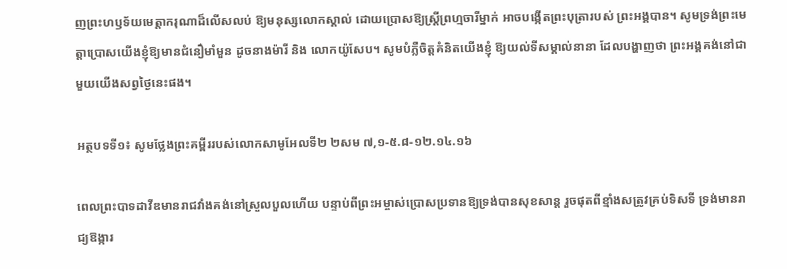ញព្រះហឫទ័យមេត្តាករុណាដ៏លើសលប់ ឱ្យមនុស្សលោកស្គាល់ ដោយប្រោសឱ្យស្រ្តីព្រហ្មចារីម្នាក់ អាចបង្កើតព្រះបុត្រារបស់ ព្រះអង្គបាន។ សូមទ្រង់ព្រះមេត្តាប្រោសយើងខ្ញុំឱ្យមានជំនឿមាំមួន ដូចនាងម៉ារី និង លោកយ៉ូសែប។ សូមបំភ្លឺចិត្តគំនិតយើងខ្ញុំ ឱ្យយល់ទីសម្គាល់នានា ដែលបង្ហាញថា ព្រះអង្គគង់នៅជាមួយយើងសព្វថ្ងៃនេះផង។

អត្ថបទទី១៖ សូមថ្លែងព្រះគម្ពីររបស់លោកសាមូអែលទី២ ២សម ៧,១-៥.៨-១២.១៤.១៦

ពេលព្រះបាទដាវីឌមានរាជវាំងគង់នៅស្រួលបួលហើយ បន្ទាប់ពីព្រះអម្ចាស់ប្រោសប្រទានឱ្យទ្រង់បានសុខសាន្ត រួចផុតពីខ្មាំងសត្រូវគ្រប់ទិសទី ទ្រង់មានរាជ្យឱង្ការ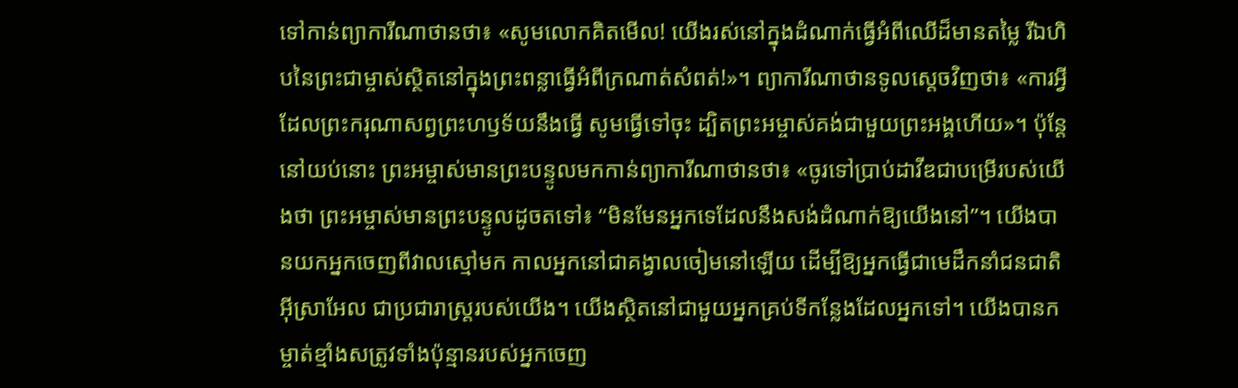ទៅកាន់ព្យាការីណាថានថា៖ «សូមលោកគិតមើល! យើងរស់នៅក្នុងដំណាក់ធ្វើអំពីឈើដ៏មានតម្លៃ រីឯហិបនៃព្រះជាម្ចាស់ស្ថិតនៅក្នុងព្រះពន្លាធ្វើអំពីក្រណាត់សំពត់!»។ ព្យាការីណាថានទូលស្តេចវិញថា៖ «ការអ្វីដែលព្រះករុណាសព្វព្រះហឫទ័យនឹងធ្វើ សូមធ្វើទៅចុះ ដ្បិតព្រះអម្ចាស់គង់ជាមួយព្រះអង្គហើយ»។ ប៉ុន្តែ នៅយប់នោះ ព្រះអម្ចាស់មានព្រះបន្ទូលមកកាន់ព្យាការីណាថានថា៖ «ចូរទៅប្រាប់ដាវីឌជាបម្រើរបស់យើងថា ព្រះអម្ចាស់មានព្រះបន្ទូលដូចតទៅ៖ “មិនមែនអ្នកទេដែលនឹងសង់ដំណាក់ឱ្យយើងនៅ”។ យើងបានយកអ្នកចេញពីវាលស្មៅមក កាលអ្នកនៅជាគង្វាលចៀមនៅឡើយ ដើម្បីឱ្យអ្នកធ្វើជាមេដឹកនាំជនជាតិអ៊ីស្រាអែល ជាប្រជារាស្ត្ររបស់យើង។ យើងស្ថិតនៅជាមួយអ្នកគ្រប់ទីកន្លែងដែលអ្នកទៅ។ យើងបានកម្ចាត់ខ្មាំងសត្រូវទាំងប៉ុន្មានរបស់អ្នកចេញ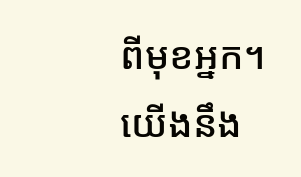ពីមុខអ្នក។ យើងនឹង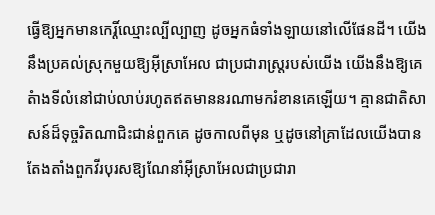ធ្វើឱ្យអ្នកមានកេរ្តិ៍ឈ្មោះល្បីល្បាញ ដូចអ្នកធំទាំងឡាយនៅលើផែនដី។ យើងនឹងប្រគល់ស្រុកមួយឱ្យអ៊ីស្រាអែល ជាប្រជារាស្ត្ររបស់យើង យើងនឹងឱ្យគេតំាងទីលំនៅជាប់លាប់រហូតឥតមាននរណាមករំខានគេឡើយ។ គ្មានជាតិសាសន៍ដ៏ទុច្ចរិតណាជិះជាន់ពួកគេ ដូចកាលពីមុន ឬដូចនៅគ្រាដែលយើងបានតែងតាំងពួកវីរបុរសឱ្យណែនាំអ៊ីស្រាអែលជាប្រជារា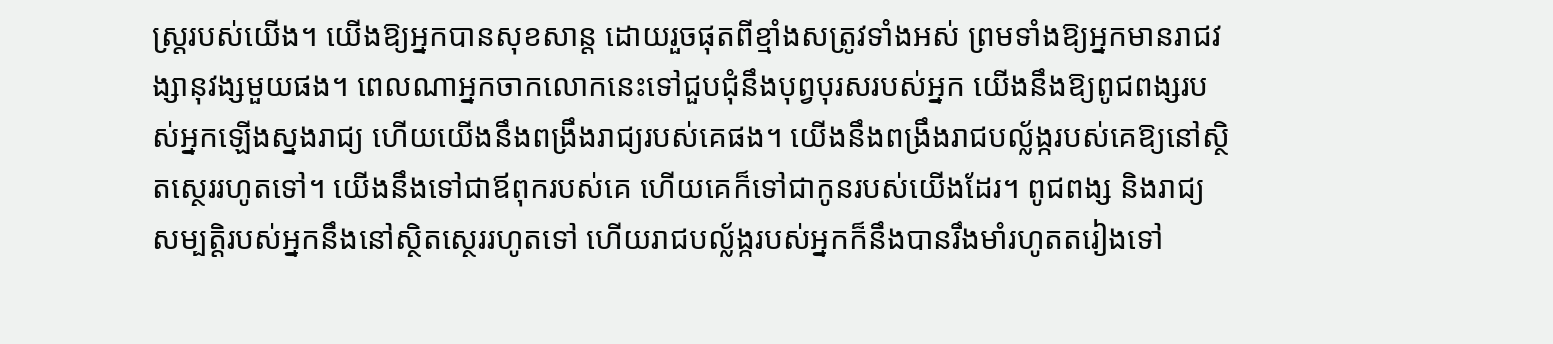ស្ត្ររបស់យើង។ យើងឱ្យអ្នកបានសុខសាន្ត ដោយរួចផុតពីខ្មាំងសត្រូវទាំងអស់ ព្រមទាំងឱ្យអ្នកមានរាជវង្សានុវង្សមួយផង។ ពេលណាអ្នកចាកលោកនេះទៅជួបជុំនឹងបុព្វបុរសរបស់អ្នក យើងនឹងឱ្យពូជពង្សរបស់អ្នកឡើងស្នងរាជ្យ ហើយយើងនឹងពង្រឹងរាជ្យរបស់គេផង។ យើងនឹងពង្រឹងរាជបល្ល័ង្ករបស់គេឱ្យនៅស្ថិតស្ថេររហូតទៅ។ យើងនឹងទៅជាឪពុករបស់គេ ហើយគេក៏ទៅជាកូនរបស់យើងដែរ។ ពូជពង្ស និងរាជ្យសម្បត្តិរបស់អ្នកនឹងនៅស្ថិតស្ថេររហូតទៅ ហើយរាជបល្ល័ង្ករបស់អ្នកក៏នឹងបានរឹងមាំរហូតតរៀងទៅ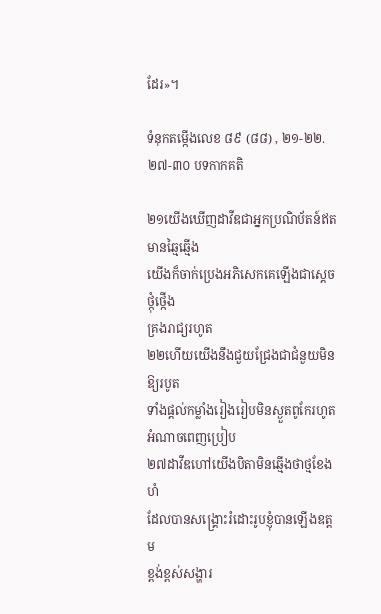ដែរ»។

ទំនុកតម្កើងលេខ ៨៩ (៨៨) , ២១-២២.២៧-៣០ បទកាកគតិ

២១យើងឃើញដាវីឌជាអ្នកប្រណិប័តន៍ឥតមានឆ្មៃឆ្មើង
យើងក៏ចាក់ប្រេងអភិសេកគេឡើងជាស្តេចថ្កុំថ្កើង
គ្រងរាជ្យរហូត
២២ហើយយើងនឹងជួយជ្រែងជាជំនួយមិនឱ្យរបូត
ទាំងផ្តល់កម្លាំងរៀងរៀបមិនស្ងួតពូកែរហូត
អំណាចពេញប្រៀប
២៧ដាវីឌហៅយើងបិតាមិនឆ្មើងថាថ្មខែងហំ
ដែលបានសង្គ្រោះរំដោះរូបខ្ញុំបានឡើងឧត្តម
ខ្ពង់ខ្ពស់សង្ហារ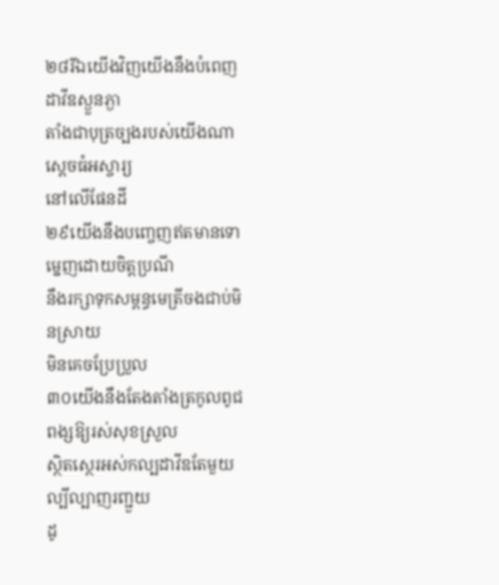២៨រីឯយើងវិញយើងនឹងបំពេញដាវីឌស្ងួនភ្ងា
តាំងជាបុត្រច្បងរបស់យើងណាស្តេចធំអស្ចារ្យ
នៅលើផែនដី
២៩យើងនឹងបញ្ចេញឥតមានទោម្នេញដោយចិត្តប្រណី
នឹងរក្សាទុកសម្ពន្ធមេត្រីចងជាប់មិនស្រាយ
មិនគេចប្រែប្រួល
៣០យើងនឹងតែងតាំងត្រកូលពូជពង្សឱ្យរស់សុខស្រួល
ស្ថិតស្ថេរអស់កល្បដាវីឌតែមួយល្បីល្បាញរញ្ជួយ
ដូ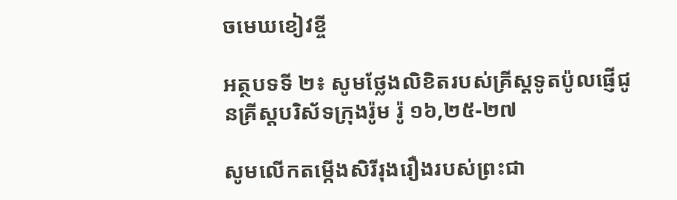ចមេឃខៀវខ្ចី

អត្ថបទទី ២៖ សូមថ្លែងលិខិតរបស់គ្រីស្តទូតប៉ូលផ្ញើជូនគ្រីស្ដបរិស័ទក្រុងរ៉ូម រ៉ូ ១៦,២៥-២៧

សូមលើកតម្កើងសិរីរុងរឿងរបស់ព្រះជា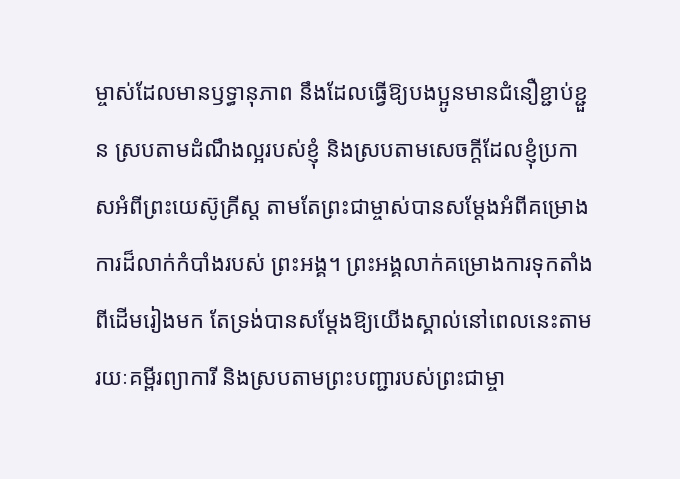ម្ចាស់ដែលមានឫទ្ធានុភាព នឹងដែលធ្វើឱ្យបងប្អូនមានជំនឿខ្ជាប់ខ្ជួន ស្របតាមដំណឹងល្អរបស់ខ្ញុំ និងស្របតាមសេចក្តីដែលខ្ញុំប្រកាសអំពីព្រះយេស៊ូគ្រីស្ត តាមតែព្រះជាម្ចាស់បានសម្តែងអំពីគម្រោងការដ៏លាក់កំបាំងរបស់ ព្រះអង្គ។ ព្រះអង្គលាក់គម្រោងការទុកតាំងពីដើមរៀងមក តែទ្រង់បានសម្តែងឱ្យយើងស្គាល់នៅពេលនេះតាមរយៈគម្ពីរព្យាការី និងស្របតាមព្រះបញ្ជារបស់ព្រះជាម្ចា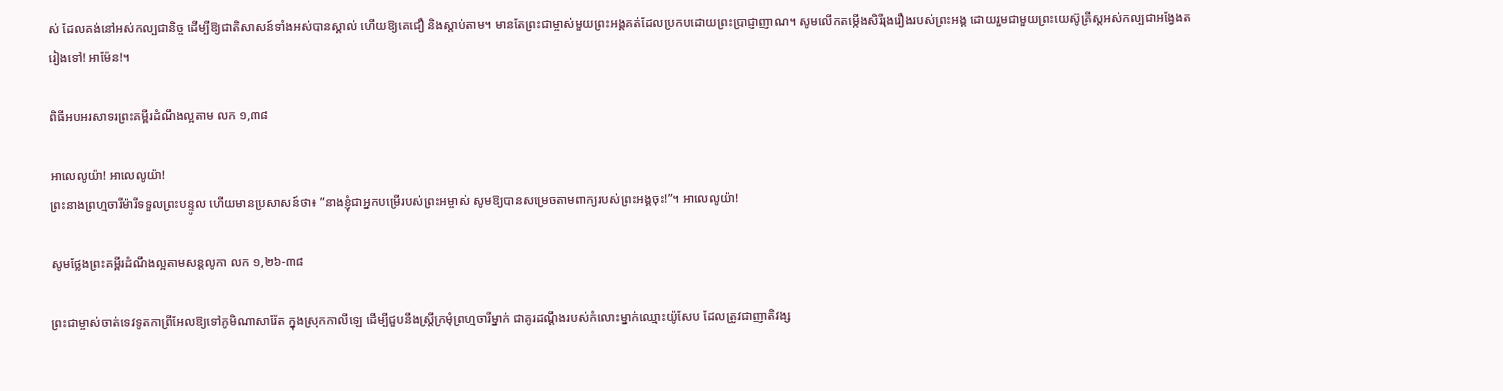ស់ ដែលគង់នៅអស់កល្បជានិច្ច ដើម្បីឱ្យជាតិសាសន៍ទាំងអស់បានស្គាល់ ហើយឱ្យគេជឿ និងស្តាប់តាម។ មានតែព្រះជាម្ចាស់មួយព្រះអង្គគត់ដែលប្រកបដោយព្រះប្រាជ្ញាញាណ។ សូមលើកតម្កើងសិរីរុងរឿងរបស់ព្រះអង្គ ដោយរួមជាមួយព្រះយេស៊ូគ្រីស្តអស់កល្បជាអង្វែងតរៀងទៅ! អាម៉ែន!។

ពិធីអបអរសាទរព្រះគម្ពីរដំណឹងល្អតាម លក ១,៣៨

អាលេលូយ៉ា! អាលេលូយ៉ា!
ព្រះនាងព្រហ្មចារីម៉ារីទទួលព្រះបន្ទូល ហើយមានប្រសាសន៍ថា៖ ”នាងខ្ញុំជាអ្នកបម្រើរបស់ព្រះអម្ចាស់ សូមឱ្យបានសម្រេចតាមពាក្យរបស់ព្រះអង្គចុះ!”។ អាលេលូយ៉ា!

សូមថ្លែងព្រះគម្ពីរដំណឹងល្អតាមសន្ដលូកា លក ១,២៦-៣៨

ព្រះជាម្ចាស់ចាត់ទេវទូតកាព្រីអែលឱ្យទៅភូមិណាសារ៉ែត ក្នុងស្រុកកាលីឡេ ដើម្បីជួបនឹងស្ត្រីក្រមុំព្រហ្មចារីម្នាក់ ជាគូរដណ្តឹងរបស់កំលោះម្នាក់ឈ្មោះយ៉ូសែប ដែលត្រូវជាញាតិវង្ស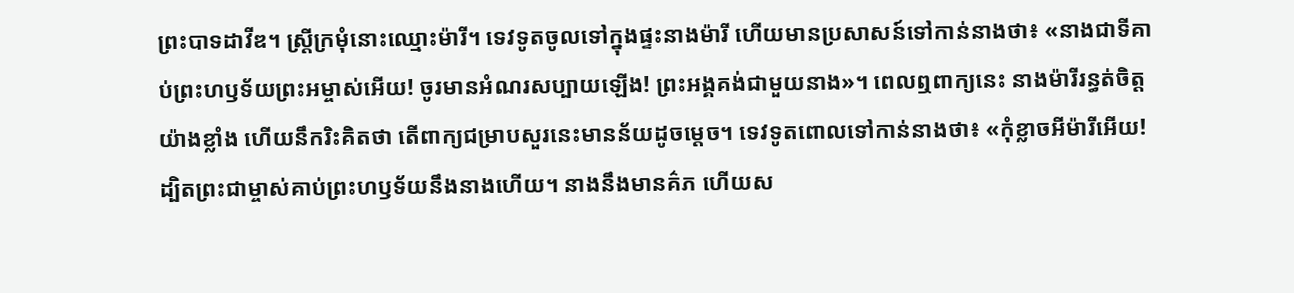ព្រះបាទដាវីឌ។ ស្រ្តីក្រមុំនោះឈ្មោះម៉ារី។ ទេវទូតចូលទៅក្នុងផ្ទះនាងម៉ារី ហើយមានប្រសាសន៍ទៅកាន់នាងថា៖ «នាងជាទីគាប់ព្រះហឫទ័យព្រះអម្ចាស់អើយ! ចូរមានអំណរសប្បាយឡើង! ព្រះអង្គគង់ជាមួយនាង»។ ពេលឮពាក្យនេះ នាងម៉ារីរន្ធត់ចិត្តយ៉ាងខ្លាំង ហើយនឹករិះគិតថា តើពាក្យជម្រាបសួរនេះមានន័យដូចម្តេច។ ទេវទូតពោលទៅកាន់នាងថា៖ «កុំខ្លាចអីម៉ារីអើយ! ដ្បិតព្រះជាម្ចាស់គាប់ព្រះហឫទ័យនឹងនាងហើយ។ នាងនឹងមានគ៌ភ ហើយស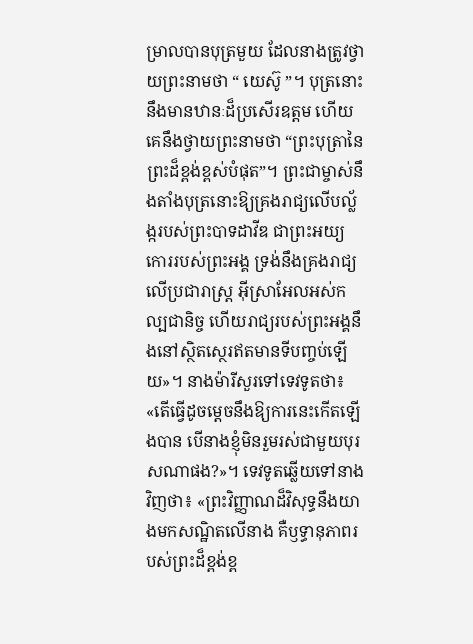ម្រាលបានបុត្រមួយ ដែលនាងត្រូវថ្វាយព្រះនាមថា “ យេស៊ូ ”។ បុត្រនោះនឹងមានឋានៈដ៏ប្រសើរឧត្តម ហើយគេនឹងថ្វាយព្រះនាមថា “ព្រះបុត្រានៃព្រះដ៏ខ្ពង់ខ្ពស់បំផុត”។ ព្រះជាម្ចាស់នឹងតាំងបុត្រនោះឱ្យគ្រងរាជ្យលើបល្ល័ង្ករបស់ព្រះបាទដាវីឌ ជាព្រះអយ្យកោររបស់ព្រះអង្គ ទ្រង់នឹងគ្រងរាជ្យលើប្រជារាស្ត្រ អ៊ីស្រាអែលអស់កល្បជានិច្ច ហើយរាជ្យរបស់ព្រះអង្គនឹងនៅស្ថិតស្ថេរឥតមានទីបញ្ចប់ឡើយ»។ នាងម៉ារីសួរទៅទេវទូតថា៖ «តើធ្វើដូចម្តេចនឹងឱ្យការនេះកើតឡើងបាន បើនាងខ្ញុំមិនរួមរស់ជាមួយបុរសណាផង?»។ ទេវទូតឆ្លើយទៅនាងវិញថា៖ «ព្រះវិញ្ញាណដ៏វិសុទ្ធនឹងយាងមកសណ្ឋិតលើនាង គឺឫទ្ធានុភាពរបស់ព្រះដ៏ខ្ពង់ខ្ព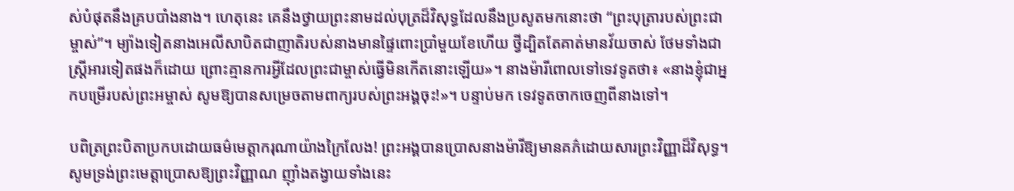ស់បំផុតនឹងគ្របបាំងនាង។ ហេតុនេះ គេនឹងថ្វាយព្រះនាមដល់បុត្រដ៏វិសុទ្ធដែលនឹងប្រសូតមកនោះថា “ព្រះបុត្រារបស់ព្រះជាម្ចាស់”។ ម្យ៉ាងទៀតនាងអេលីសាបិតជាញាតិរបស់នាងមានផ្ទៃពោះប្រាំមួយខែហើយ ថ្វីដ្បិតតែគាត់មានវ័យចាស់ ថែមទាំងជាស្ត្រីអារទៀតផងក៏ដោយ ព្រោះគ្មានការអ្វីដែលព្រះជាម្ចាស់ធ្វើមិនកើតនោះឡើយ»។ នាងម៉ារីពោលទៅទេវទូតថា៖ «នាងខ្ញុំជាអ្នកបម្រើរបស់ព្រះអម្ចាស់ សូមឱ្យបានសម្រេចតាមពាក្យរបស់ព្រះអង្គចុះ!»។ បន្ទាប់មក ទេវទូតចាកចេញពីនាងទៅ។

បពិត្រព្រះបិតាប្រកបដោយធម៌មេត្តាករុណាយ៉ាងក្រៃលែង! ព្រះអង្គបានប្រោសនាងម៉ារីឱ្យមានគភ៌ដោយសារព្រះវិញ្ញាដ៏វិសុទ្ធ។ សូមទ្រង់ព្រះមេត្តាប្រោសឱ្យព្រះវិញ្ញាណ ញ៉ាំងតង្វាយទាំងនេះ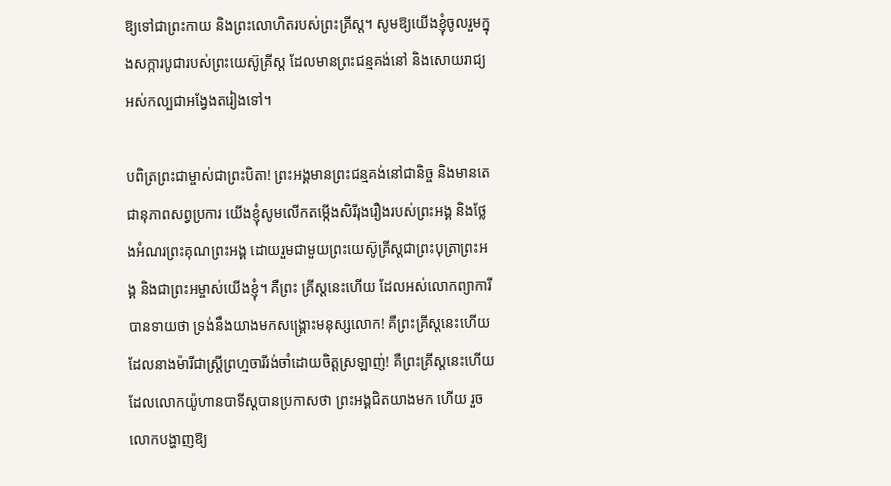ឱ្យទៅជាព្រះកាយ និងព្រះលោហិតរបស់ព្រះគ្រីស្ត។ សូមឱ្យយើងខ្ញុំចូលរួមក្នុងសក្ការបូជារបស់ព្រះយេស៊ូគ្រីស្ត ដែលមានព្រះជន្មគង់នៅ និងសោយរាជ្យអស់កល្បជាអង្វែងតរៀងទៅ។

បពិត្រព្រះជាម្ចាស់ជាព្រះបិតា! ព្រះអង្គមានព្រះជន្មគង់នៅជានិច្ច និងមានតេជានុភាពសព្វប្រការ យើងខ្ញុំសូមលើកតម្កើងសិរីរុងរឿងរបស់ព្រះអង្គ និងថ្លែងអំណរព្រះគុណព្រះអង្គ ដោយរួមជាមួយព្រះយេស៊ូគ្រីស្តជាព្រះបុត្រាព្រះអង្គ និងជាព្រះអម្ចាស់យើងខ្ញុំ។ គឺព្រះ គ្រីស្តនេះហើយ ដែលអស់លោកព្យាការីបានទាយថា ទ្រង់នឹងយាងមកសង្គ្រោះមនុស្សលោក! គឺព្រះគ្រីស្តនេះហើយ ដែលនាងម៉ារីជាស្រ្តីព្រហ្មចារីរង់ចាំដោយចិត្តស្រឡាញ់! គឺព្រះគ្រីស្តនេះហើយដែលលោកយ៉ូហានបាទីស្តបានប្រកាសថា ព្រះអង្គជិតយាងមក ហើយ រួចលោកបង្ហាញឱ្យ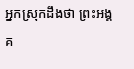អ្នកស្រុកដឹងថា ព្រះអង្គគ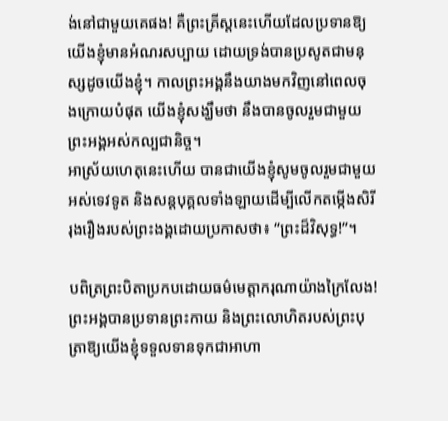ង់នៅជាមួយគេផង! គឺព្រះគ្រីស្តនេះហើយដែលប្រទានឱ្យយើងខ្ញុំមានអំណរសប្បាយ ដោយទ្រង់បានប្រសូតជាមនុស្សដូចយើងខ្ញុំ។ កាលព្រះអង្គនឹងយាងមកវិញនៅពេលចុងក្រោយបំផុត យើងខ្ញុំសង្ឃឹមថា នឹងបានចូលរួមជាមួយព្រះអង្គអស់កល្បជានិច្ច។
អាស្រ័យហេតុនេះហើយ បានជាយើងខ្ញុំសូមចូលរួមជាមួយអស់ទេវទូត និងសន្តបុគ្គលទាំងឡាយដើម្បីលើកតម្កើងសិរីរុងរឿងរបស់ព្រះងង្គដោយប្រកាសថា៖ “ព្រះដ៏វិសុទ្ធ!”។

បពិត្រព្រះបិតាប្រកបដោយធម៌មេត្តាករុណាយ៉ាងក្រៃលែង! ព្រះអង្គបានប្រទានព្រះកាយ និងព្រះលោហិតរបស់ព្រះបុត្រាឱ្យយើងខ្ញុំទទួលទានទុកជាអាហា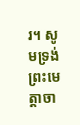រ។ សូមទ្រង់ព្រះមេត្តាចា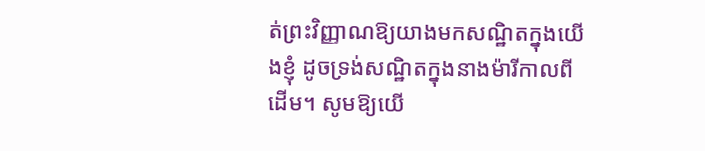ត់ព្រះវិញ្ញាណឱ្យយាងមកសណ្ឋិតក្នុងយើងខ្ញុំ ដូចទ្រង់សណ្ឋិតក្នុងនាងម៉ារីកាលពីដើម។ សូមឱ្យយើ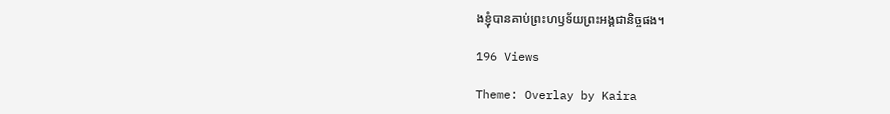ងខ្ញុំបានគាប់ព្រះហឫទ័យព្រះអង្គជានិច្ចផង។

196 Views

Theme: Overlay by Kaira